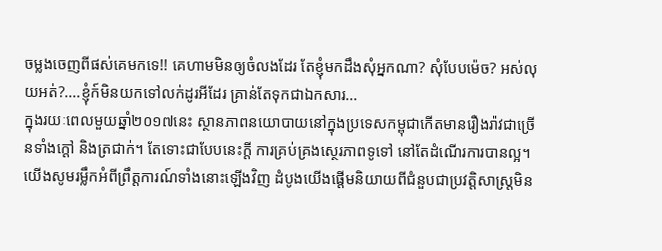ចម្លងចេញពីផស់គេមកទេ!! គេហាមមិនឲ្យចំលងដែរ តែខ្ញុំមកដឹងសុំអ្នកណា? សុំបែបម៉េច? អស់លុយអត់?....ខ្ញុំក៍មិនយកទៅលក់ដូរអីដែរ គ្រាន់តែទុកជាឯកសារ...
ក្នុងរយៈពេលមួយឆ្នាំ២០១៧នេះ ស្ថានភាពនយោបាយនៅក្នុងប្រទេសកម្ពុជាកើតមានរឿងរ៉ាវជាច្រើនទាំងក្ដៅ និងត្រជាក់។ តែទោះជាបែបនេះក្ដី ការគ្រប់គ្រងស្ថេរភាពទូទៅ នៅតែដំណើរការបានល្អ។ យើងសូមរម្លឹកអំពីព្រឹត្តការណ៍ទាំងនោះឡើងវិញ ដំបូងយើងផ្ដើមនិយាយពីជំនួបជាប្រវត្តិសាស្ត្រមិន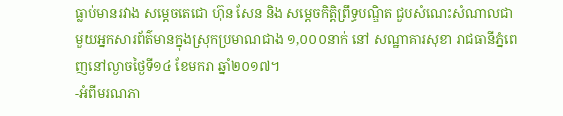ធ្លាប់មានរវាង សម្តេចតេជោ ហ៊ុន សែន និង សម្តេចកិត្តិព្រឹទ្ធបណ្ឌិត ជួបសំណេះសំណាលជាមួយអ្នកសារព័ត៌មានក្នុងស្រុកប្រមាណជាង ១,០០០នាក់ នៅ សណ្ឋាគារសុខា រាជធានីភ្នំពេញនៅល្ងាចថ្ងៃទី១៤ ខែមករា ឆ្នាំ២០១៧។
-អំពីមរណភា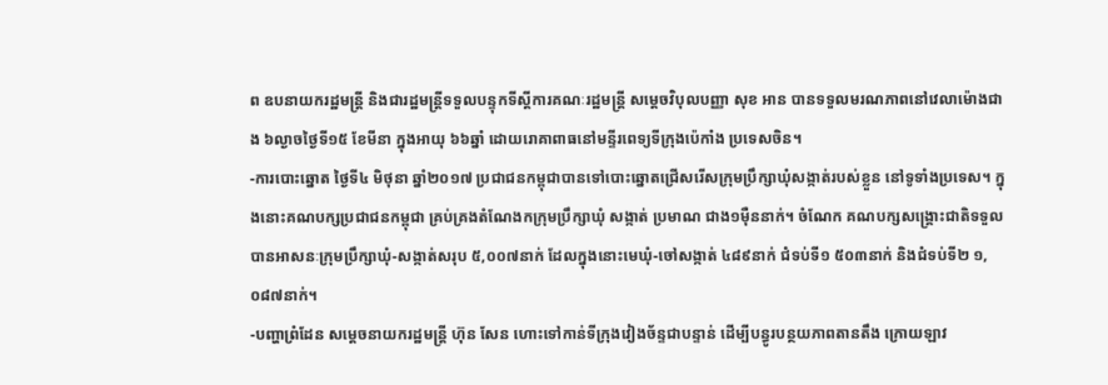ព ឧបនាយករដ្ឋមន្ត្រី និងជារដ្ឋមន្ត្រីទទួលបន្ទុកទីស្ដីការគណៈរដ្ឋមន្ត្រី សម្ដេចវិបុលបញ្ញា សុខ អាន បានទទួលមរណភាពនៅវេលាម៉ោងជាង ៦ល្ងាចថ្ងៃទី១៥ ខែមីនា ក្នុងអាយុ ៦៦ឆ្នាំ ដោយរោគាពាធនៅមន្ទីរពេទ្យទីក្រុងប៉េកាំង ប្រទេសចិន។
-ការបោះឆ្នោត ថ្ងៃទី៤ មិថុនា ឆ្នាំ២០១៧ ប្រជាជនកម្ពុជាបានទៅបោះឆ្នោតជ្រើសរើសក្រុមប្រឹក្សាឃុំសង្កាត់របស់ខ្លួន នៅទូទាំងប្រទេស។ ក្នុងនោះគណបក្សប្រជាជនកម្ពុជា គ្រប់គ្រងតំណែងកក្រុមប្រឹក្សាឃុំ សង្កាត់ ប្រមាណ ជាង១ម៉ឺននាក់។ ចំណែក គណបក្សសង្រ្គោះជាតិទទួលបានអាសនៈក្រុមប្រឹក្សាឃុំ-សង្កាត់សរុប ៥,០០៧នាក់ ដែលក្នុងនោះមេឃុំ-ចៅសង្កាត់ ៤៨៩នាក់ ជំទប់ទី១ ៥០៣នាក់ និងជំទប់ទី២ ១,០៨៧នាក់។
-បញ្ហាព្រំដែន សម្ដេចនាយករដ្ឋមន្រ្តី ហ៊ុន សែន ហោះទៅកាន់ទីក្រុងវៀងច័ន្ទជាបន្ទាន់ ដើម្បីបន្ធូរបន្ថយភាពតានតឹង ក្រោយឡាវ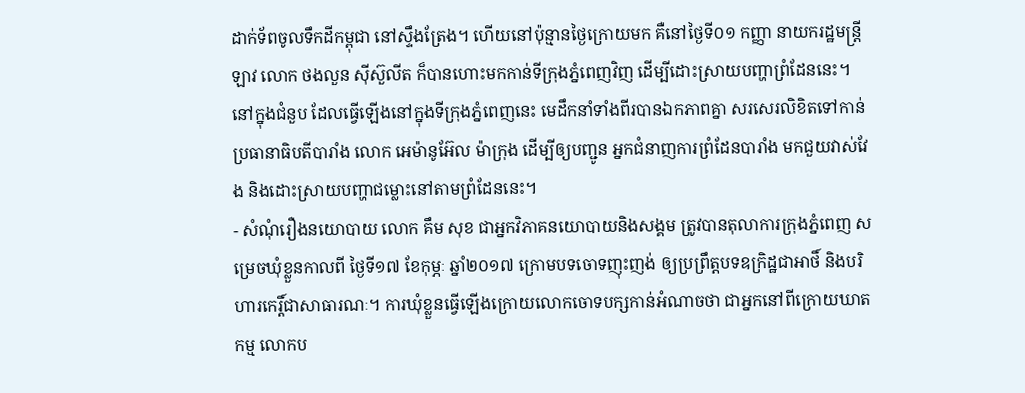ដាក់ទ័ពចូលទឹកដីកម្ពុជា នៅស្ទឹងត្រែង។ ហើយនៅប៉ុន្មានថ្ងៃក្រោយមក គឺនៅថ្ងៃទី០១ កញ្ញា នាយករដ្ឋមន្រ្តីឡាវ លោក ថងលួន ស៊ីស៊ួលីត ក៏បានហោះមកកាន់ទីក្រុងភ្នំពេញវិញ ដើម្បីដោះស្រាយបញ្ហាព្រំដែននេះ។ នៅក្នុងជំនួប ដែលធ្វើឡើងនៅក្នុងទីក្រុងភ្នំពេញនេះ មេដឹកនាំទាំងពីរបានឯកភាពគ្នា សរសេរលិខិតទៅកាន់ប្រធានាធិបតីបារាំង លោក អេម៉ានូអ៊ែល ម៉ាក្រុង ដើម្បីឲ្យបញ្ជូន អ្នកជំនាញការព្រំដែនបារាំង មកជួយវាស់វែង និងដោះស្រាយបញ្ហាជម្លោះនៅតាមព្រំដែននេះ។
- សំណុំរឿងនយោបាយ លោក គឹម សុខ ជាអ្នកវិភាគនយោបាយនិងសង្គម ត្រូវបានតុលាការក្រុងភ្នំពេញ សម្រេចឃុំខ្លួនកាលពី ថ្ងៃទី១៧ ខែកុម្ភៈ ឆ្នាំ២០១៧ ក្រោមបទចោទញុះញង់ ឲ្យប្រព្រឹត្តបទឧក្រិដ្ឋជាអាថិ៍ និងបរិហារកេរ្តិ៍ជាសាធារណៈ។ ការឃុំខ្លួនធ្វើឡើងក្រោយលោកចោទបក្សកាន់អំណាចថា ជាអ្នកនៅពីក្រោយឃាតកម្ម លោកប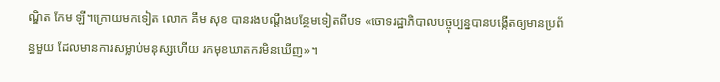ណ្ឌិត កែម ឡី។ក្រោយមកទៀត លោក គឹម សុខ បានរងបណ្តឹងបន្ថែមទៀតពីបទ «ចោទរដ្ឋាភិបាលបច្ចុប្បន្នបានបង្កើតឲ្យមានប្រព័ន្ធមួយ ដែលមានការសម្លាប់មនុស្សហើយ រកមុខឃាតករមិនឃើញ»។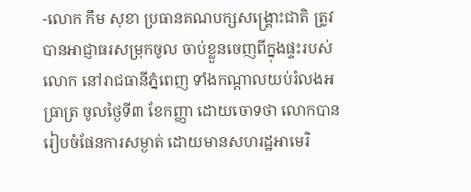-លោក កឹម សុខា ប្រធានគណបក្សសង្គ្រោះជាតិ ត្រូវបានអាជ្ញាធរសម្រុកចូល ចាប់ខ្លួនចេញពីក្នុងផ្ទះរបស់លោក នៅរាជធានីភ្នំពេញ ទាំងកណ្ដាលយប់រំលងអធ្រាត្រ ចូលថ្ងៃទី៣ ខែកញ្ញា ដោយចោទថា លោកបានរៀបចំផែនការសម្ងាត់ ដោយមានសហរដ្ឋអាមេរិ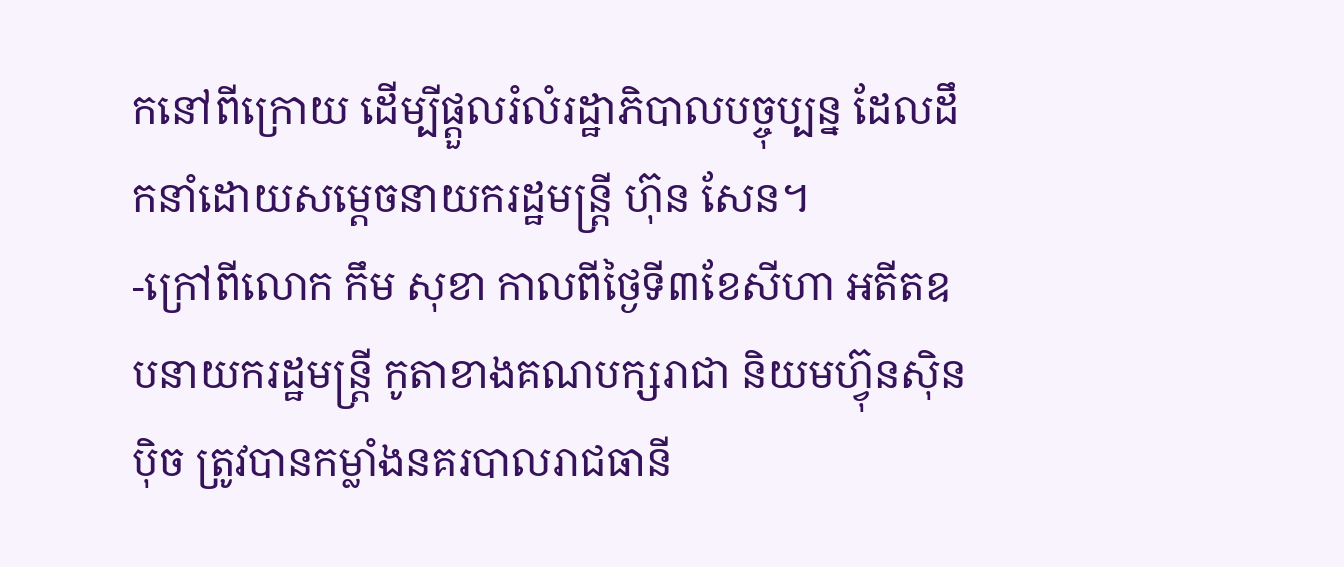កនៅពីក្រោយ ដើម្បីផ្ដួលរំលំរដ្ឋាភិបាលបច្ចុប្បន្ន ដែលដឹកនាំដោយសម្ដេចនាយករដ្ឋមន្ត្រី ហ៊ុន សែន។
-ក្រៅពីលោក កឹម សុខា កាលពីថ្ងៃទី៣ខែសីហា អតីតឧបនាយករដ្ឋមន្ត្រី កូតាខាងគណបក្សរាជា និយមហ៊្វុនស៊ិនប៉ិច ត្រូវបានកម្លាំងនគរបាលរាជធានី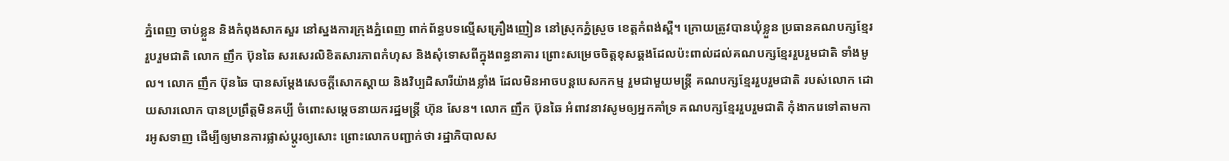ភ្នំពេញ ចាប់ខ្លួន និងកំពុងសាកសួរ នៅស្នងការក្រុងភ្នំពេញ ពាក់ព័ន្ធបទល្មើសគ្រឿងញៀន នៅស្រុកភ្នំស្រួច ខេត្តកំពង់ស្ពឺ។ ក្រោយត្រូវបានឃុំខ្លួន ប្រធានគណបក្សខ្មែររួបរួមជាតិ លោក ញឹក ប៊ុនឆៃ សរសេរលិខិតសារភាពកំហុស និងសុំទោសពីក្នុងពន្ធនាគារ ព្រោះសម្រេចចិត្តខុសឆ្គងដែលប៉ះពាល់ដល់គណបក្សខ្មែររួបរួមជាតិ ទាំងមូល។ លោក ញឹក ប៊ុនឆៃ បានសម្តែងសេចក្ដីសោកស្ដាយ និងវិប្បដិសារីយ៉ាងខ្លាំង ដែលមិនអាចបន្តបេសកកម្ម រួមជាមួយមន្ត្រី គណបក្សខ្មែររួបរួមជាតិ របស់លោក ដោយសារលោក បានប្រព្រឹត្តមិនគប្បី ចំពោះសម្ដេចនាយករដ្ឋមន្ត្រី ហ៊ុន សែន។ លោក ញឹក ប៊ុនឆៃ អំពាវនាវសូមឲ្យអ្នកគាំទ្រ គណបក្សខ្មែររួបរួមជាតិ កុំងាករេទៅតាមការអូសទាញ ដើម្បីឲ្យមានការផ្លាស់ប្តូរឲ្យសោះ ព្រោះលោកបញ្ជាក់ថា រដ្ឋាភិបាលស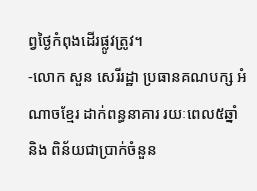ព្វថ្ងៃកំពុងដើរផ្លូវត្រូវ។
-លោក សួន សេរីរដ្ឋា ប្រធានគណបក្ស អំណាចខ្មែរ ដាក់ពន្ធនាគារ រយៈពេល៥ឆ្នាំ និង ពិន័យជាប្រាក់ចំនួន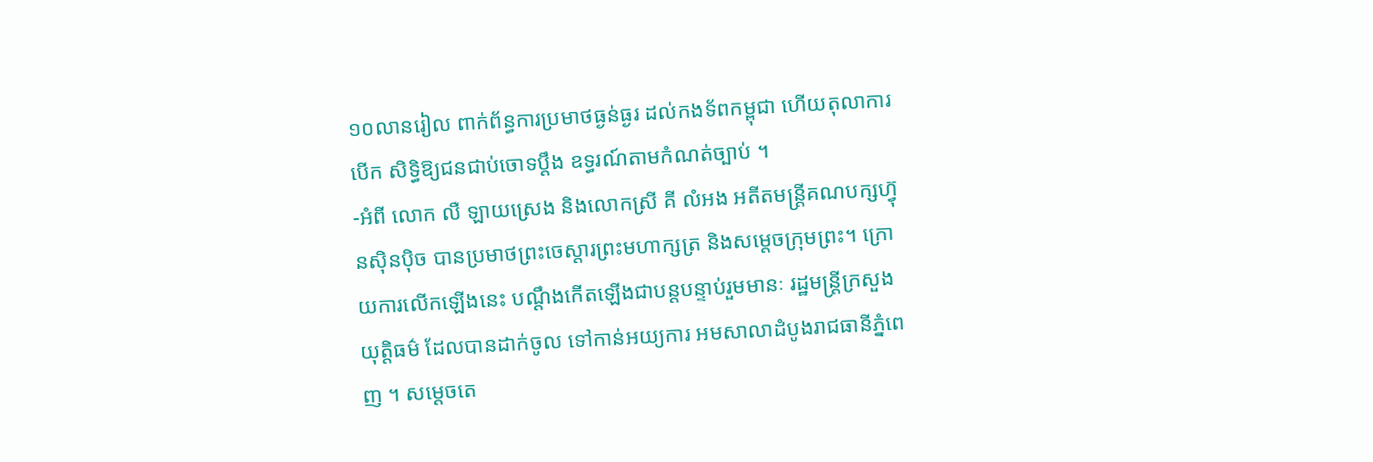១០លានរៀល ពាក់ព័ន្ធការប្រមាថធ្ងន់ធ្ងរ ដល់កងទ័ពកម្ពុជា ហើយតុលាការបើក សិទ្ធិឱ្យជនជាប់ចោទប្តឹង ឧទ្ធរណ៍តាមកំណត់ច្បាប់ ។
-អំពី លោក លឺ ឡាយស្រេង និងលោកស្រី គី លំអង អតីតមន្រ្តីគណបក្សហ៊្វុនស៊ិនប៉ិច បានប្រមាថព្រះចេស្តារព្រះមហាក្សត្រ និងសម្តេចក្រុមព្រះ។ ក្រោយការលើកឡើងនេះ បណ្ដឹងកើតឡើងជាបន្តបន្ទាប់រួមមានៈ រដ្ឋមន្ដ្រីក្រសួងយុត្តិធម៌ ដែលបានដាក់ចូល ទៅកាន់អយ្យការ អមសាលាដំបូងរាជធានីភ្នំពេញ ។ សម្ដេចតេ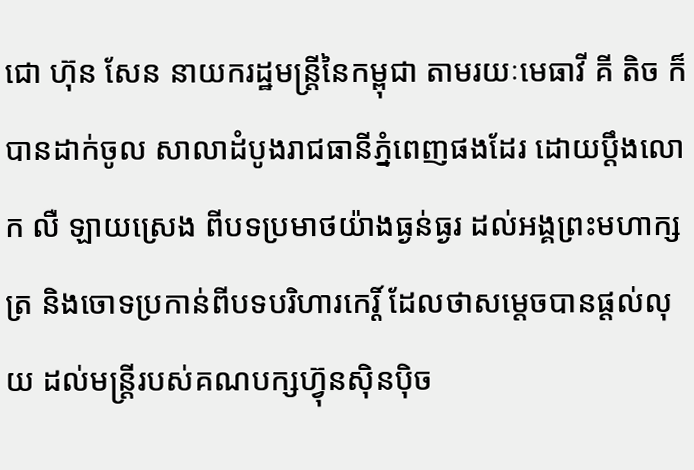ជោ ហ៊ុន សែន នាយករដ្ឋមន្ដ្រីនៃកម្ពុជា តាមរយៈមេធាវី គី តិច ក៏បានដាក់ចូល សាលាដំបូងរាជធានីភ្នំពេញផងដែរ ដោយប្ដឹងលោក លឺ ឡាយស្រេង ពីបទប្រមាថយ៉ាងធ្ងន់ធ្ងរ ដល់អង្គព្រះមហាក្សត្រ និងចោទប្រកាន់ពីបទបរិហារកេរ្ដិ៍ ដែលថាសម្ដេចបានផ្ដល់លុយ ដល់មន្ដ្រីរបស់គណបក្សហ៊្វុនស៊ិនប៉ិច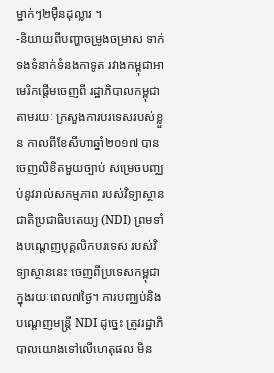ម្នាក់ៗ២ម៉ឺនដុល្លារ ។
-និយាយពីបញ្ហាចម្រូងចម្រាស ទាក់ទងទំនាក់ទំនងកាទូត រវាងកម្ពុជាអាមេរិកផ្ដើមចេញពី រដ្ឋាភិបាលកម្ពុជាតាមរយៈ ក្រសួងការបរទេសរបស់ខ្លួន កាលពីខែសីហាឆ្នាំ២០១៧ បានចេញលិខិតមួយច្បាប់ សម្រេចបញ្ឈប់នូវរាល់សកម្មភាព របស់វិទ្យាស្ថានជាតិប្រជាធិបតេយ្យ (NDI) ព្រមទាំងបណ្តេញបុគ្គលិកបរទេស របស់វិទ្យាស្ថាននេះ ចេញពីប្រទេសកម្ពុជា ក្នុងរយៈពេល៧ថ្ងៃ។ ការបញ្ឈប់និងបណ្តេញមន្ត្រី NDI ដូច្នេះ ត្រូវរដ្ឋាភិបាលយោងទៅលើហេតុផល មិន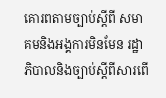គោរពតាមច្បាប់ស្តីពី សមាគមនិងអង្គការមិនមែន រដ្ឋាភិបាលនិងច្បាប់ស្តីពីសារពើ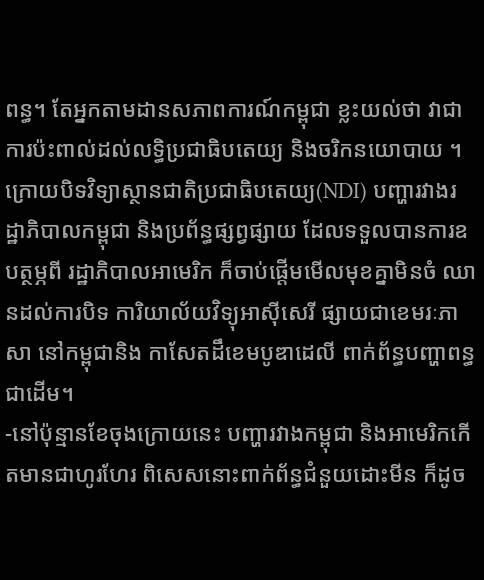ពន្ធ។ តែអ្នកតាមដានសភាពការណ៍កម្ពុជា ខ្លះយល់ថា វាជាការប៉ះពាល់ដល់លទ្ធិប្រជាធិបតេយ្យ និងចរិកនយោបាយ ។
ក្រោយបិទវិទ្យាស្ថានជាតិប្រជាធិបតេយ្យ(NDI) បញ្ហារវាងរដ្ឋាភិបាលកម្ពុជា និងប្រព័ន្ធផ្សព្វផ្សាយ ដែលទទួលបានការឧបត្ថម្ភពី រដ្ឋាភិបាលអាមេរិក ក៏ចាប់ផ្ដើមមើលមុខគ្នាមិនចំ ឈានដល់ការបិទ ការិយាល័យវិទ្យុអាស៊ីសេរី ផ្សាយជាខេមរៈភាសា នៅកម្ពុជានិង កាសែតដឹខេមបូឌាដេលី ពាក់ព័ន្ធបញ្ហាពន្ធជាដើម។
-នៅប៉ុន្មានខែចុងក្រោយនេះ បញ្ហារវាងកម្ពុជា និងអាមេរិកកើតមានជាហូរហែរ ពិសេសនោះពាក់ព័ន្ធជំនួយដោះមីន ក៏ដូច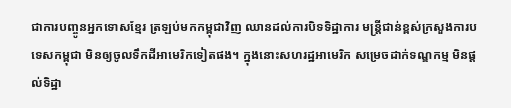ជាការបញ្ចូនអ្នកទោសខ្មែរ ត្រឡប់មកកម្ពុជាវិញ ឈានដល់ការបិទទិដ្ឋាការ មន្ត្រីជាន់ខ្ពស់ក្រសួងការបទេសកម្ពុជា មិនឲ្យចូលទឹកដីអាមេរិកទៀតផង។ ក្នុងនោះសហរដ្ឋអាមេរិក សម្រេចដាក់ទណ្ឌកម្ម មិនផ្ដល់ទិដ្ឋា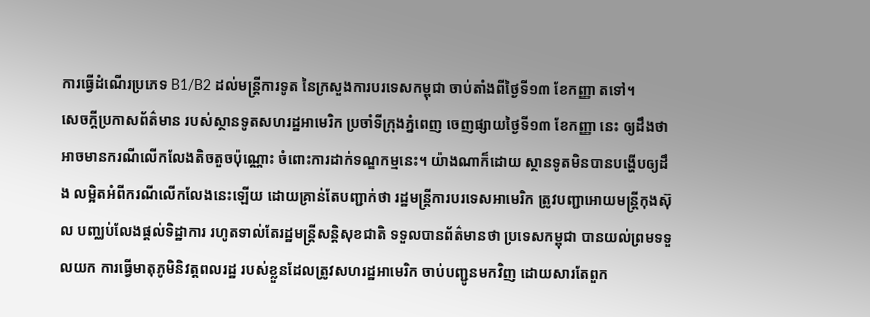ការធ្វើដំណើរប្រភេទ B1/B2 ដល់មន្ត្រីការទូត នៃក្រសួងការបរទេសកម្ពុជា ចាប់តាំងពីថ្ងៃទី១៣ ខែកញ្ញា តទៅ។
សេចក្ដីប្រកាសព័ត៌មាន របស់ស្ថានទូតសហរដ្ឋអាមេរិក ប្រចាំទីក្រុងភ្នំពេញ ចេញផ្សាយថ្ងៃទី១៣ ខែកញ្ញា នេះ ឲ្យដឹងថា អាចមានករណីលើកលែងតិចតួចប៉ុណ្ណោះ ចំពោះការដាក់ទណ្ឌកម្មនេះ។ យ៉ាងណាក៏ដោយ ស្ថានទូតមិនបានបង្ហើបឲ្យដឹង លម្អិតអំពីករណីលើកលែងនេះឡើយ ដោយគ្រាន់តែបញ្ជាក់ថា រដ្ឋមន្ត្រីការបរទេសអាមេរិក ត្រូវបញ្ជាអោយមន្ត្រីកុងស៊ុល បញ្ឈប់លែងផ្ដល់ទិដ្ឋាការ រហូតទាល់តែរដ្ឋមន្ត្រីសន្តិសុខជាតិ ទទួលបានព័ត៌មានថា ប្រទេសកម្ពុជា បានយល់ព្រមទទួលយក ការធ្វើមាតុភូមិនិវត្តពលរដ្ឋ របស់ខ្លួនដែលត្រូវសហរដ្ឋអាមេរិក ចាប់បញ្ជូនមកវិញ ដោយសារតែពួក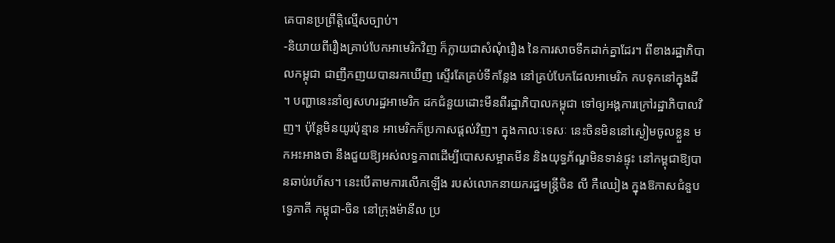គេបានប្រព្រឹត្តិល្មើសច្បាប់។
-និយាយពីរឿងគ្រាប់បែកអាមេរិកវិញ ក៏ក្លាយជាសំណុំរឿង នៃការសាចទឹកដាក់គ្នាដែរ។ ពីខាងរដ្ឋាភិបាលកម្ពុជា ជាញឹកញយបានរកឃើញ ស្ទើរតែគ្រប់ទីកន្លែង នៅគ្រប់បែកដែលអាមេរិក កបទុកនៅក្នុងដី ។ បញ្ហានេះនាំឲ្យសហរដ្ឋអាមេរិក ដកជំនួយដោះមីនពីរដ្ឋាភិបាលកម្ពុជា ទៅឲ្យអង្គការក្រៅរដ្ឋាភិបាលវិញ។ ប៉ុន្តែមិនយូរប៉ុន្មាន អាមេរិកក៏ប្រកាសផ្ដល់វិញ។ ក្នុងកាលៈទេសៈ នេះចិនមិននៅស្ងៀមចូលខ្លួន មកអះអាងថា នឹងជួយឱ្យអស់លទ្ធភាពដើម្បីបោសសម្អាតមីន និងយុទ្ធភ័ណ្ឌមិនទាន់ផ្ទុះ នៅកម្ពុជាឱ្យបានឆាប់រហ័ស។ នេះបើតាមការលើកឡើង របស់លោកនាយករដ្ឋមន្ត្រីចិន លី កឺឈៀង ក្នុងឱកាសជំនួបទ្វេភាគី កម្ពុជា-ចិន នៅក្រុងម៉ានីល ប្រ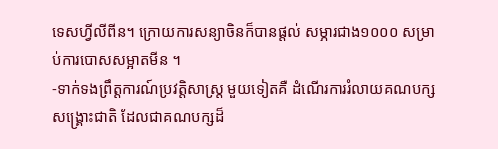ទេសហ្វីលីពីន។ ក្រោយការសន្យាចិនក៏បានផ្ដល់ សម្ភារជាង១០០០ សម្រាប់ការបោសសម្អាតមីន ។
-ទាក់ទងព្រឹត្តការណ៍ប្រវត្តិសាស្ត្រ មួយទៀតគឺ ដំណើរការរំលាយគណបក្សសង្គ្រោះជាតិ ដែលជាគណបក្សដ៏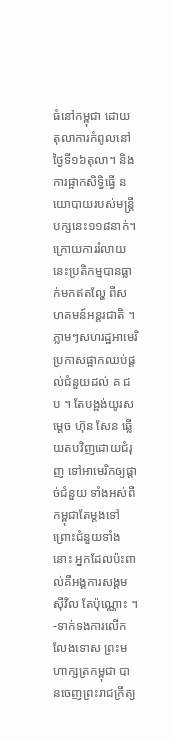ធំនៅកម្ពុជា ដោយតុលាការកំពូលនៅថ្ងៃទី១៦តុលា។ និងការផ្អាកសិទ្ធិធ្វើ នយោបាយរបស់មន្ត្រីបក្សនេះ១១៨នាក់។ ក្រោយការរំលាយ នេះប្រតិកម្មបានធ្លាក់មកឥតល្ហែ ពីសហគមន៍អន្តរជាតិ ។ ភ្លាមៗសហរដ្ឋអាមេរិ ប្រកាសផ្អាកឈប់ផ្ដល់ជំនួយដល់ គ ជ ប ។ តែបង្អង់យូរសម្ដេច ហ៊ុន សែន ឆ្លើយតបវិញដោយជំរុញ ទៅអាមេរិកឲ្យផ្ដាច់ជំនួយ ទាំងអស់ពីកម្ពុជាតែម្ដងទៅ ព្រោះជំនួយទាំងនោះ អ្នកដែលប៉ះពាល់គឺអង្គការសង្គមស៊ីវិល តែប៉ុណ្ណោះ ។
-ទាក់ទងការលើកលែងទោស ព្រះមហាក្សត្រកម្ពុជា បានចេញព្រះរាជក្រឹត្យ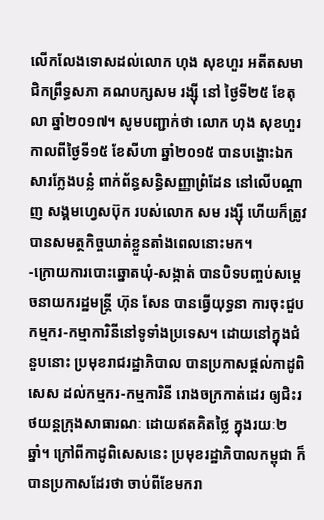លើកលែងទោសដល់លោក ហុង សុខហួរ អតីតសមាជិកព្រឹទ្ធសភា គណបក្សសម រង្ស៊ី នៅ ថ្ងៃទី២៥ ខែតុលា ឆ្នាំ២០១៧។ សូមបញ្ជាក់ថា លោក ហុង សុខហួរ កាលពីថ្ងៃទី១៥ ខែសីហា ឆ្នាំ២០១៥ បានបង្ហោះឯកសារក្លែងបន្លំ ពាក់ព័ន្ធសន្ធិសញ្ញាព្រំដែន នៅលើបណ្ដាញ សង្គមហ្វេសប៊ុក របស់លោក សម រង្ស៊ី ហើយក៏ត្រូវបានសមត្ថកិច្ចឃាត់ខ្លួនតាំងពេលនោះមក។
-ក្រោយការបោះឆ្នោតឃុំ-សង្កាត់ បានបិទបញ្ចប់សម្ដេចនាយករដ្ឋមន្ត្រី ហ៊ុន សែន បានធ្វើយុទ្ធនា ការចុះជួបកម្មករ-កម្មាការិនីនៅទូទាំងប្រទេស។ ដោយនៅក្នុងជំនួបនោះ ប្រមុខរាជរដ្ឋាភិបាល បានប្រកាសផ្តល់កាដូពិសេស ដល់កម្មករ-កម្មការិនី រោងចក្រកាត់ដេរ ឲ្យជិះរថយន្តក្រុងសាធារណៈ ដោយឥតគិតថ្លៃ ក្នុងរយៈ២ឆ្នាំ។ ក្រៅពីកាដូពិសេសនេះ ប្រមុខរដ្ឋាភិបាលកម្ពុជា ក៏បានប្រកាសដែរថា ចាប់ពីខែមករា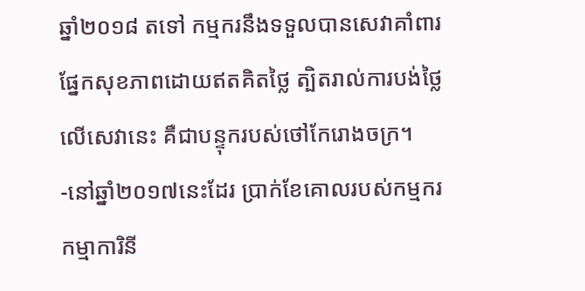ឆ្នាំ២០១៨ តទៅ កម្មករនឹងទទួលបានសេវាគាំពារ ផ្នែកសុខភាពដោយឥតគិតថ្លៃ ត្បិតរាល់ការបង់ថ្លៃលើសេវានេះ គឺជាបន្ទុករបស់ថៅកែរោងចក្រ។
-នៅឆ្នាំ២០១៧នេះដែរ ប្រាក់ខែគោលរបស់កម្មករ កម្មាការិនី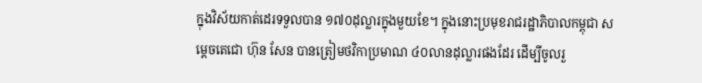ក្នុងវិស័យកាត់ដេរទទួលបាន ១៧០ដុល្លារក្នុងមួយខែ។ ក្នុងនោះប្រមុខរាជរដ្ឋាភិបាលកម្ពុជា សម្ដេចតេជោ ហ៊ុន សែន បានត្រៀមថវិកាប្រមាណ ៤០លានដុល្លារផងដែរ ដើម្បីចូលរួ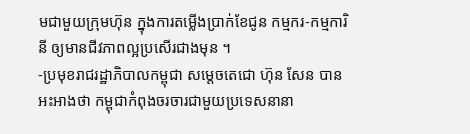មជាមួយក្រុមហ៊ុន ក្នុងការតម្លើងប្រាក់ខែជូន កម្មករ-កម្មការិនី ឲ្យមានជីវភាពល្អប្រសើរជាងមុន ។
-ប្រមុខរាជរដ្ឋាភិបាលកម្ពុជា សម្ដេចតេជោ ហ៊ុន សែន បានអះអាងថា កម្ពុជាកំពុងចរចារជាមួយប្រទេសនានា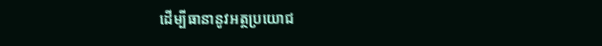ដើម្បីធានានូវអត្ថប្រយោជ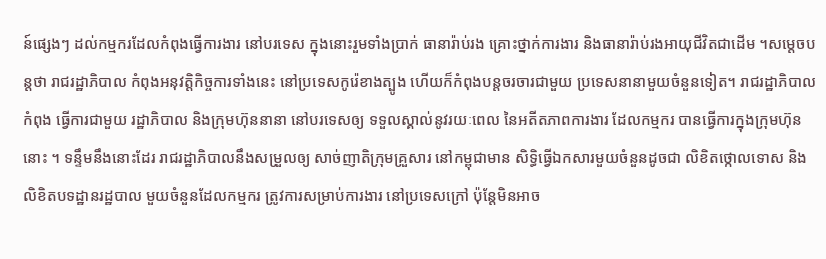ន៍ផ្សេងៗ ដល់កម្មករដែលកំពុងធ្វើការងារ នៅបរទេស ក្នុងនោះរួមទាំងប្រាក់ ធានារ៉ាប់រង គ្រោះថ្នាក់ការងារ និងធានារ៉ាប់រងអាយុជីវិតជាដើម ។សម្តេចបន្តថា រាជរដ្ឋាភិបាល កំពុងអនុវត្តិកិច្ចការទាំងនេះ នៅប្រទេសកូរ៉េខាងត្បូង ហើយក៏កំពុងបន្តចរចារជាមួយ ប្រទេសនានាមួយចំនួនទៀត។ រាជរដ្ឋាភិបាលកំពុង ធ្វើការជាមួយ រដ្ឋាភិបាល និងក្រុមហ៊ុននានា នៅបរទេសឲ្យ ទទួលស្គាល់នូវរយៈពេល នៃអតីតភាពការងារ ដែលកម្មករ បានធ្វើការក្នុងក្រុមហ៊ុននោះ ។ ទន្ទឹមនឹងនោះដែរ រាជរដ្ឋាភិបាលនឹងសម្រួលឲ្យ សាច់ញាតិក្រុមគ្រួសារ នៅកម្ពុជាមាន សិទ្ធិធ្វើឯកសារមួយចំនួនដូចជា លិខិតថ្កោលទោស និងលិខិតបទដ្ឋានរដ្ឋបាល មួយចំនួនដែលកម្មករ ត្រូវការសម្រាប់ការងារ នៅប្រទេសក្រៅ ប៉ុន្តែមិនអាច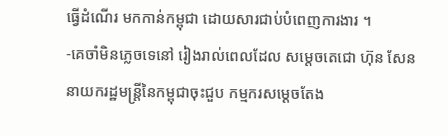ធ្វើដំណើរ មកកាន់កម្ពុជា ដោយសារជាប់បំពេញការងារ ។
-គេចាំមិនភ្លេចទេនៅ រៀងរាល់ពេលដែល សម្ដេចតេជោ ហ៊ុន សែន នាយករដ្ឋមន្ដ្រីនៃកម្ពុជាចុះជួប កម្មករសម្ដេចតែង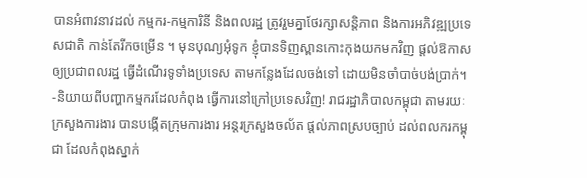បានអំពាវនាវដល់ កម្មករ-កម្មការិនី និងពលរដ្ឋ ត្រូវរួមគ្នាថែរក្សាសន្តិភាព និងការអភិវឌ្ឍប្រទេសជាតិ កាន់តែរីកចម្រើន ។ មុនបុណ្យអុំទូក ខ្ញុំបានទិញស្ពានកោះកុងយកមកវិញ ផ្ដល់ឱកាសឲ្យប្រជាពលរដ្ឋ ធ្វើដំណើរទូទាំងប្រទេស តាមកន្លែងដែលចង់ទៅ ដោយមិនចាំបាច់បង់ប្រាក់។
-និយាយពីបញ្ហាកម្មករដែលកំពុង ធ្វើការនៅក្រៅប្រទេសវិញ! រាជរដ្ឋាភិបាលកម្ពុជា តាមរយៈក្រសួងការងារ បានបង្កើតក្រុមការងារ អន្តរក្រសួងចល័ត ផ្តល់ភាពស្របច្បាប់ ដល់ពលករកម្ពុជា ដែលកំពុងស្នាក់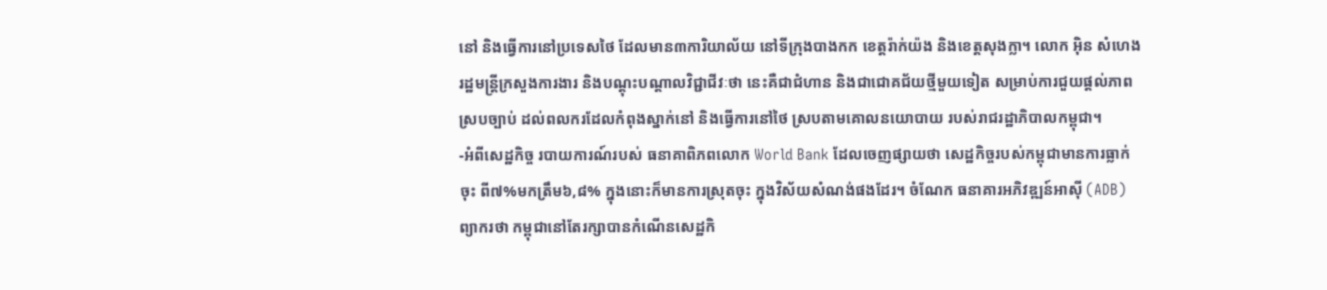នៅ និងធ្វើការនៅប្រទេសថៃ ដែលមាន៣ការិយាល័យ នៅទីក្រុងបាងកក ខេត្តរ៉ាក់យ៉ង និងខេត្តសុងក្លា។ លោក អ៊ិន សំហេង រដ្ឋមន្ត្រីក្រសួងការងារ និងបណ្ដុះបណ្ដាលវិជ្ជាជីវៈថា នេះគឺជាជំហាន និងជាជោគជ័យថ្មីមួយទៀត សម្រាប់ការជួយផ្តល់ភាពស្របច្បាប់ ដល់ពលករដែលកំពុងស្នាក់នៅ និងធ្វើការនៅថៃ ស្របតាមគោលនយោបាយ របស់រាជរដ្ឋាភិបាលកម្ពុជា។
-អំពីសេដ្ឋកិច្ច របាយការណ៍របស់ ធនាគាពិភពលោក World Bank ដែលចេញផ្សាយថា សេដ្ឋកិច្ចរបស់កម្ពុជាមានការធ្លាក់ចុះ ពី៧%មកត្រឹម៦,៨% ក្នុងនោះក៏មានការស្រុតចុះ ក្នុងវិស័យសំណង់ផងដែរ។ ចំណែក ធនាគារអភិវឌ្ឍន៍អាស៊ី (ADB) ព្យាករថា កម្ពុជានៅតែរក្សាបានកំណើនសេដ្ឋកិ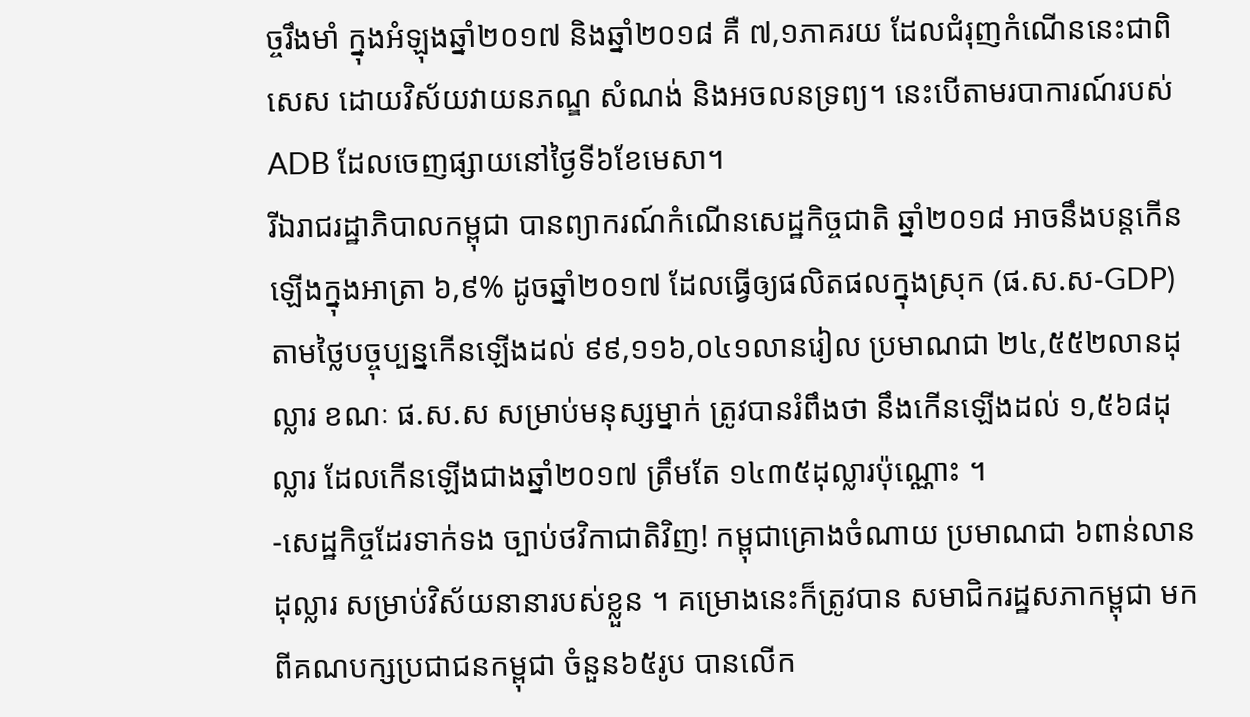ច្ចរឹងមាំ ក្នុងអំឡុងឆ្នាំ២០១៧ និងឆ្នាំ២០១៨ គឺ ៧,១ភាគរយ ដែលជំរុញកំណើននេះជាពិសេស ដោយវិស័យវាយនភណ្ឌ សំណង់ និងអចលនទ្រព្យ។ នេះបើតាមរបាការណ៍របស់ ADB ដែលចេញផ្សាយនៅថ្ងៃទី៦ខែមេសា។
រីឯរាជរដ្ឋាភិបាលកម្ពុជា បានព្យាករណ៍កំណើនសេដ្ឋកិច្ចជាតិ ឆ្នាំ២០១៨ អាចនឹងបន្តកើនឡើងក្នុងអាត្រា ៦,៩% ដូចឆ្នាំ២០១៧ ដែលធ្វើឲ្យផលិតផលក្នុងស្រុក (ផ.ស.ស-GDP) តាមថ្លៃបច្ចុប្បន្នកើនឡើងដល់ ៩៩,១១៦,០៤១លានរៀល ប្រមាណជា ២៤,៥៥២លានដុល្លារ ខណៈ ផ.ស.ស សម្រាប់មនុស្សម្នាក់ ត្រូវបានរំពឹងថា នឹងកើនឡើងដល់ ១,៥៦៨ដុល្លារ ដែលកើនឡើងជាងឆ្នាំ២០១៧ ត្រឹមតែ ១៤៣៥ដុល្លារប៉ុណ្ណោះ ។
-សេដ្ឋកិច្ចដែរទាក់ទង ច្បាប់ថវិកាជាតិវិញ! កម្ពុជាគ្រោងចំណាយ ប្រមាណជា ៦ពាន់លានដុល្លារ សម្រាប់វិស័យនានារបស់ខ្លួន ។ គម្រោងនេះក៏ត្រូវបាន សមាជិករដ្ឋសភាកម្ពុជា មកពីគណបក្សប្រជាជនកម្ពុជា ចំនួន៦៥រូប បានលើក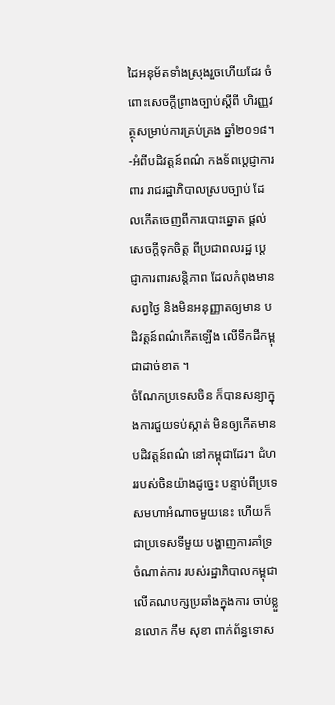ដៃអនុម័តទាំងស្រុងរួចហើយដែរ ចំពោះសេចក្តីព្រាងច្បាប់ស្តីពី ហិរញ្ញវត្ថុសម្រាប់ការគ្រប់គ្រង ឆ្នាំ២០១៨។
-អំពីបដិវត្តន៍ពណ៌ កងទ័ពប្ដេជ្ញាការពារ រាជរដ្ឋាភិបាលស្របច្បាប់ ដែលកើតចេញពីការបោះឆ្នោត ផ្ដល់សេចក្ដីទុកចិត្ត ពីប្រជាពលរដ្ឋ ប្ដេជ្ញាការពារសន្តិភាព ដែលកំពុងមានសព្វថ្ងៃ និងមិនអនុញ្ញាតឲ្យមាន បដិវត្តន៍ពណ៌កើតឡើង លើទឹកដីកម្ពុជាដាច់ខាត ។
ចំណែកប្រទេសចិន ក៏បានសន្យាក្នុងការជួយទប់ស្កាត់ មិនឲ្យកើតមានបដិវត្តន៍ពណ៌ នៅកម្ពុជាដែរ។ ជំហររបស់ចិនយ៉ាងដូច្នេះ បន្ទាប់ពីប្រទេសមហាអំណាចមួយនេះ ហើយក៏ជាប្រទេសទីមួយ បង្ហាញការគាំទ្រចំណាត់ការ របស់រដ្ឋាភិបាលកម្ពុជា លើគណបក្សប្រឆាំងក្នុងការ ចាប់ខ្លួនលោក កឹម សុខា ពាក់ព័ន្ធទោស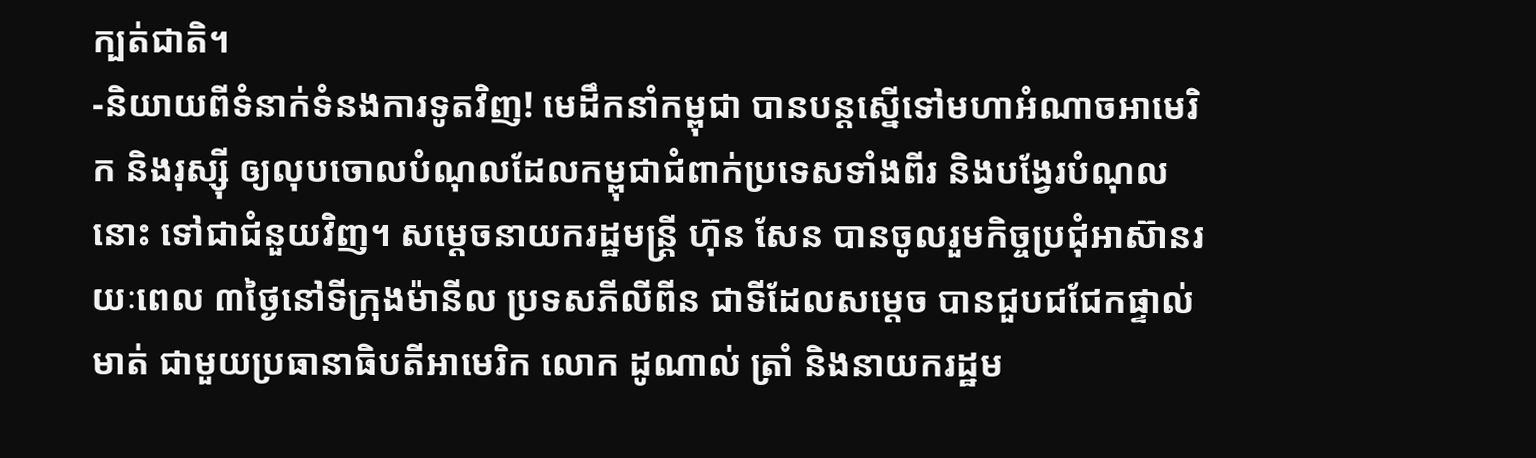ក្បត់ជាតិ។
-និយាយពីទំនាក់ទំនងការទូតវិញ! មេដឹកនាំកម្ពុជា បានបន្តស្នើទៅមហាអំណាចអាមេរិក និងរុស្ស៊ី ឲ្យលុបចោលបំណុលដែលកម្ពុជាជំពាក់ប្រទេសទាំងពីរ និងបង្វែរបំណុលនោះ ទៅជាជំនួយវិញ។ សម្ដេចនាយករដ្ឋមន្ត្រី ហ៊ុន សែន បានចូលរួមកិច្ចប្រជុំអាស៊ានរយៈពេល ៣ថ្ងៃនៅទីក្រុងម៉ានីល ប្រទសភីលីពីន ជាទីដែលសម្ដេច បានជួបជជែកផ្ទាល់មាត់ ជាមួយប្រធានាធិបតីអាមេរិក លោក ដូណាល់ ត្រាំ និងនាយករដ្ឋម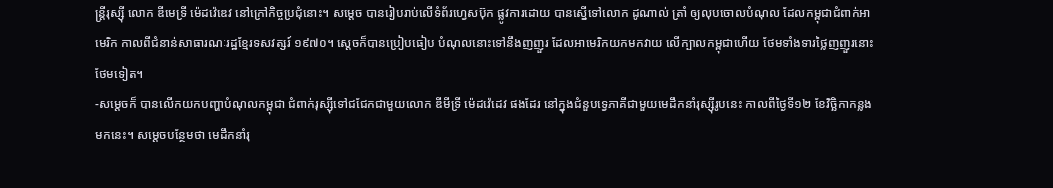ន្ត្រីរុស្ស៊ី លោក ឌីមេទ្រី ម៉េដវ៉េឌេវ នៅក្រៅកិច្ចប្រជុំនោះ។ សម្ដេច បានរៀបរាប់លើទំព័រហ្វេសប៊ុក ផ្លូវការដោយ បានស្នើទៅលោក ដូណាល់ ត្រាំ ឲ្យលុបចោលបំណុល ដែលកម្ពុជាជំពាក់អាមេរិក កាលពីជំនាន់សាធារណៈរដ្ឋខ្មែរទសវត្សរ៍ ១៩៧០។ ស្ដេចក៏បានប្រៀបធៀប បំណុលនោះទៅនឹងញញួរ ដែលអាមេរិកយកមកវាយ លើក្បាលកម្ពុជាហើយ ថែមទាំងទារថ្លៃញញួរនោះថែមទៀត។
-សម្ដេចក៏ បានលើកយកបញ្ហាបំណុលកម្ពុជា ជំពាក់រុស្ស៊ីទៅជជែកជាមួយលោក ឌីមីទ្រី ម៉េដវ៉េដេវ ផងដែរ នៅក្នុងជំនួបទ្វេភាគីជាមួយមេដឹកនាំរុស្ស៊ីរូបនេះ កាលពីថ្ងៃទី១២ ខែវិច្ឆិកាកន្លងមកនេះ។ សម្ដេចបន្ថែមថា មេដឹកនាំរុ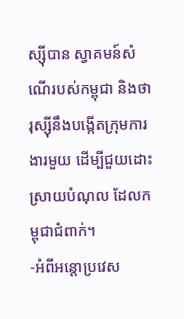ស្ស៊ីបាន ស្វាគមន៍សំណើរបស់កម្ពុជា និងថា រុស្ស៊ីនឹងបង្កើតក្រុមការងារមួយ ដើម្បីជួយដោះស្រាយបំណុល ដែលកម្ពុជាជំពាក់។
-អំពីអន្តោប្រវេស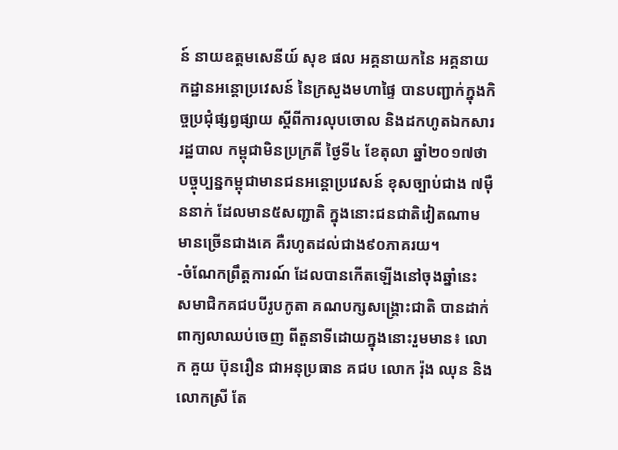ន៍ នាយឧត្តមសេនីយ៍ សុខ ផល អគ្គនាយកនៃ អគ្គនាយកដ្ឋានអន្តោប្រវេសន៍ នៃក្រសួងមហាផ្ទៃ បានបញ្ជាក់ក្នុងកិច្ចប្រជុំផ្សព្វផ្សាយ ស្តីពីការលុបចោល និងដកហូតឯកសាររដ្ឋបាល កម្ពុជាមិនប្រក្រតី ថ្ងៃទី៤ ខែតុលា ឆ្នាំ២០១៧ថា បច្ចុប្បន្នកម្ពុជាមានជនអន្តោប្រវេសន៍ ខុសច្បាប់ជាង ៧ម៉ឺននាក់ ដែលមាន៥សញ្ជាតិ ក្នុងនោះជនជាតិវៀតណាម មានច្រើនជាងគេ គឺរហូតដល់ជាង៩០ភាគរយ។
-ចំណែកព្រឹត្តការណ៍ ដែលបានកើតឡើងនៅចុងឆ្នាំនេះ សមាជិកគជបបីរូបកូតា គណបក្សសង្គ្រោះជាតិ បានដាក់ពាក្យលាឈប់ចេញ ពីតួនាទីដោយក្នុងនោះរួមមាន៖ លោក គួយ ប៊ុនរឿន ជាអនុប្រធាន គជប លោក រ៉ុង ឈុន និងលោកស្រី តែ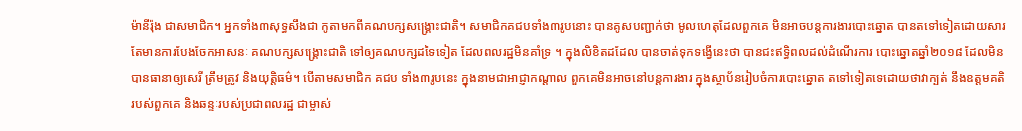ម៉ានីរ៉ុង ជាសមាជិក។ អ្នកទាំង៣សុទ្ធសឹងជា កូតាមកពីគណបក្សសង្រ្គោះជាតិ។ សមាជិកគជបទាំង៣រូបនោះ បានគូសបញ្ជាក់ថា មូលហេតុដែលពួកគេ មិនអាចបន្តការងារបោះឆ្នោត បានតទៅទៀតដោយសារ តែមានការបែងចែកអាសនៈ គណបក្សសង្រ្គោះជាតិ ទៅឲ្យគណបក្សដទៃទៀត ដែលពលរដ្ឋមិនគាំទ្រ ។ ក្នុងលិខិតដដែល បានចាត់ទុកទង្វើនេះថា បានជះឥទ្ធិពលដល់ដំណើរការ បោះឆ្នោតឆ្នាំ២០១៨ ដែលមិនបានធានាឲ្យសេរី ត្រឹមត្រូវ និងយុត្តិធម៌។ បើតាមសមាជិក គជប ទាំង៣រូបនេះ ក្នុងនាមជាអាជ្ញាកណ្តាល ពួកគេមិនអាចនៅបន្តការងារ ក្នុងស្ថាប័នរៀបចំការបោះឆ្នោត តទៅទៀតទេដោយថាវាក្បត់ នឹងឧត្តមគតិរបស់ពួកគេ និងឆន្ទៈរបស់ប្រជាពលរដ្ឋ ជាម្ចាស់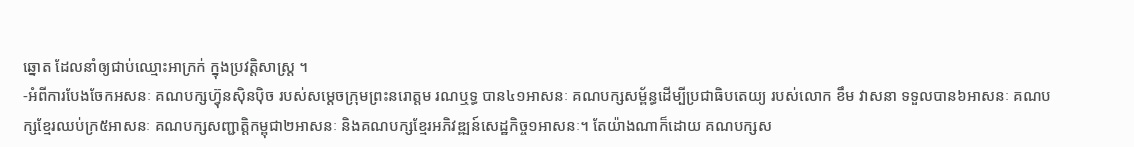ឆ្នោត ដែលនាំឲ្យជាប់ឈ្មោះអាក្រក់ ក្នុងប្រវត្តិសាស្ត្រ ។
-អំពីការបែងចែកអសនៈ គណបក្សហ្វ៊ុនស៊ិនប៉ិច របស់សម្ដេចក្រុមព្រះនរោត្តម រណឬទ្ធ បាន៤១អាសនៈ គណបក្សសម្ព័ន្ធដើម្បីប្រជាធិបតេយ្យ របស់លោក ខឹម វាសនា ទទួលបាន៦អាសនៈ គណបក្សខ្មែរឈប់ក្រ៥អាសនៈ គណបក្សសញ្ជាត្តិកម្ពុជា២អាសនៈ និងគណបក្សខ្មែរអភិវឌ្ឍន៍សេដ្ឋកិច្ច១អាសនៈ។ តែយ៉ាងណាក៏ដោយ គណបក្សស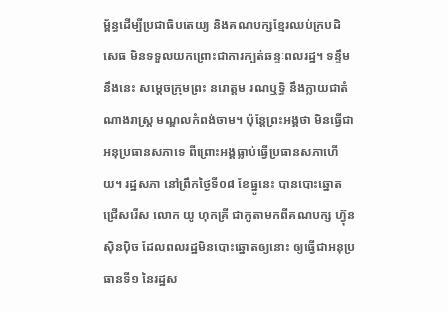ម្ព័ន្ធដើម្បីប្រជាធិបតេយ្យ និងគណបក្សខ្មែរឈប់ក្របដិសេធ មិនទទួលយកព្រោះជាការក្បត់ឆន្ទៈពលរដ្ឋ។ ទន្ទឹមនឹងនេះ សម្ដេចក្រុមព្រះ នរោត្តម រណឬទ្ធិ នឹងក្លាយជាតំណាងរាស្ត្រ មណ្ឌលកំពង់ចាម។ ប៉ុន្តែព្រះអង្គថា មិនធ្វើជាអនុប្រធានសភាទេ ពីព្រោះអង្គធ្លាប់ធ្វើប្រធានសភាហើយ។ រដ្ឋសភា នៅព្រឹកថ្ងៃទី០៨ ខែធ្នូនេះ បានបោះឆ្នោតជ្រើសរើស លោក យូ ហុកគ្រី ជាកូតាមកពីគណបក្ស ហ្វ៊ុន ស៊ិនប៉ិច ដែលពលរដ្ឋមិនបោះឆ្នោតឲ្យនោះ ឲ្យធ្វើជាអនុប្រធានទី១ នៃរដ្ឋស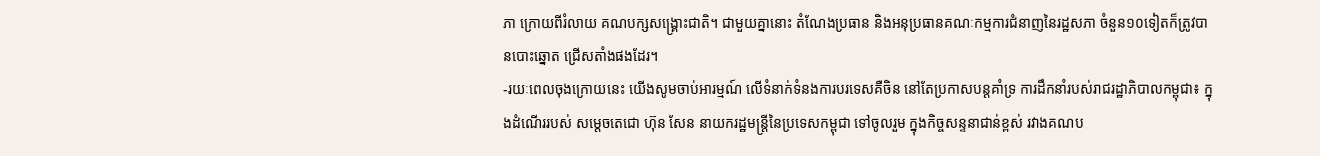ភា ក្រោយពីរំលាយ គណបក្សសង្រ្គោះជាតិ។ ជាមួយគ្នានោះ តំណែងប្រធាន និងអនុប្រធានគណៈកម្មការជំនាញនៃរដ្ឋសភា ចំនួន១០ទៀតក៏ត្រូវបានបោះឆ្នោត ជ្រើសតាំងផងដែរ។
-រយៈពេលចុងក្រោយនេះ យើងសូមចាប់អារម្មណ៍ លើទំនាក់ទំនងការបរទេសគឺចិន នៅតែប្រកាសបន្តគាំទ្រ ការដឹកនាំរបស់រាជរដ្ឋាភិបាលកម្ពុជា៖ ក្នុងដំណើររបស់ សម្តេចតេជោ ហ៊ុន សែន នាយករដ្ឋមន្រ្តីនៃប្រទេសកម្ពុជា ទៅចូលរួម ក្នុងកិច្ចសន្ទនាជាន់ខ្ពស់ រវាងគណប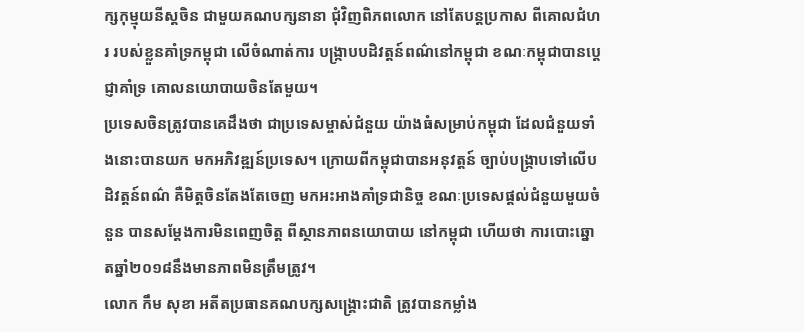ក្សកុម្មុយនីស្តចិន ជាមួយគណបក្សនានា ជុំវិញពិភពលោក នៅតែបន្តប្រកាស ពីគោលជំហរ របស់ខ្លួនគាំទ្រកម្ពុជា លើចំណាត់ការ បង្ក្រាបបដិវត្តន៍ពណ៌នៅកម្ពុជា ខណៈកម្ពុជាបានប្តេជ្ញាគាំទ្រ គោលនយោបាយចិនតែមួយ។
ប្រទេសចិនត្រូវបានគេដឹងថា ជាប្រទេសម្ចាស់ជំនួយ យ៉ាងធំសម្រាប់កម្ពុជា ដែលជំនួយទាំងនោះបានយក មកអភិវឌ្ឍន៍ប្រទេស។ ក្រោយពីកម្ពុជាបានអនុវត្តន៍ ច្បាប់បង្ក្រាបទៅលើបដិវត្តន៍ពណ៌ គឺមិត្តចិនតែងតែចេញ មកអះអាងគាំទ្រជានិច្ច ខណៈប្រទេសផ្តល់ជំនួយមួយចំនួន បានសម្តែងការមិនពេញចិត្ត ពីស្ថានភាពនយោបាយ នៅកម្ពុជា ហើយថា ការបោះឆ្នោតឆ្នាំ២០១៨នឹងមានភាពមិនត្រឹមត្រូវ។
លោក កឹម សុខា អតីតប្រធានគណបក្សសង្រ្គោះជាតិ ត្រូវបានកម្លាំង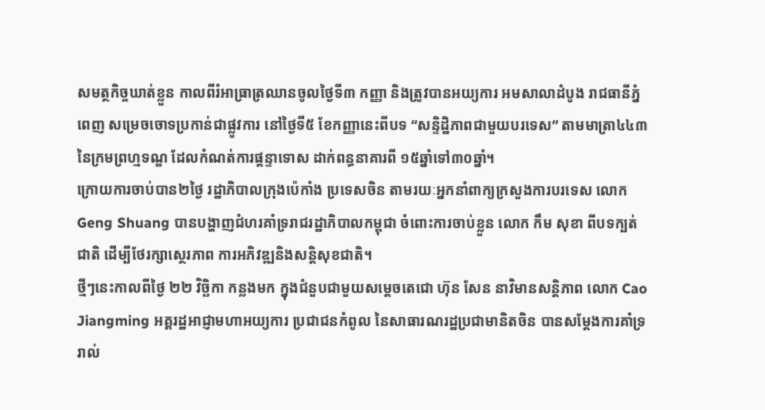សមត្ថកិច្ចឃាត់ខ្លួន កាលពីរំអាធ្រាត្រឈានចូលថ្ងៃទី៣ កញ្ញា និងត្រូវបានអយ្យការ អមសាលាដំបូង រាជធានីភ្នំពេញ សម្រេចចោទប្រកាន់ជាផ្លូវការ នៅថ្ងៃទី៥ ខែកញ្ញានេះពីបទ “សន្ទិដ្ឋិភាពជាមួយបរទេស” តាមមាត្រា៤៤៣ នៃក្រមព្រហ្មទណ្ឌ ដែលកំណត់ការផ្តន្ទាទោស ដាក់ពន្ធនាគារពី ១៥ឆ្នាំទៅ៣០ឆ្នាំ។
ក្រោយការចាប់បាន២ថ្ងៃ រដ្ឋាភិបាលក្រុងប៉េកាំង ប្រទេសចិន តាមរយៈអ្នកនាំពាក្យក្រសួងការបរទេស លោក Geng Shuang បានបង្ហាញជំហរគាំទ្ររាជរដ្ឋាភិបាលកម្ពុជា ចំពោះការចាប់ខ្លួន លោក កឹម សុខា ពីបទក្បត់ជាតិ ដើម្បីថែរក្សាស្ថេរភាព ការអភិវឌ្ឍនិងសន្តិសុខជាតិ។
ថ្មីៗនេះកាលពីថ្ងៃ ២២ វិច្ឆិកា កន្លងមក ក្នុងជំនួបជាមួយសម្តេចតេជោ ហ៊ុន សែន នាវិមានសន្តិភាព លោក Cao Jiangming អគ្គរដ្ឋអាជ្ញាមហាអយ្យការ ប្រជាជនកំពូល នៃសាធារណរដ្ឋប្រជាមានិតចិន បានសម្ដែងការគាំទ្រ រាល់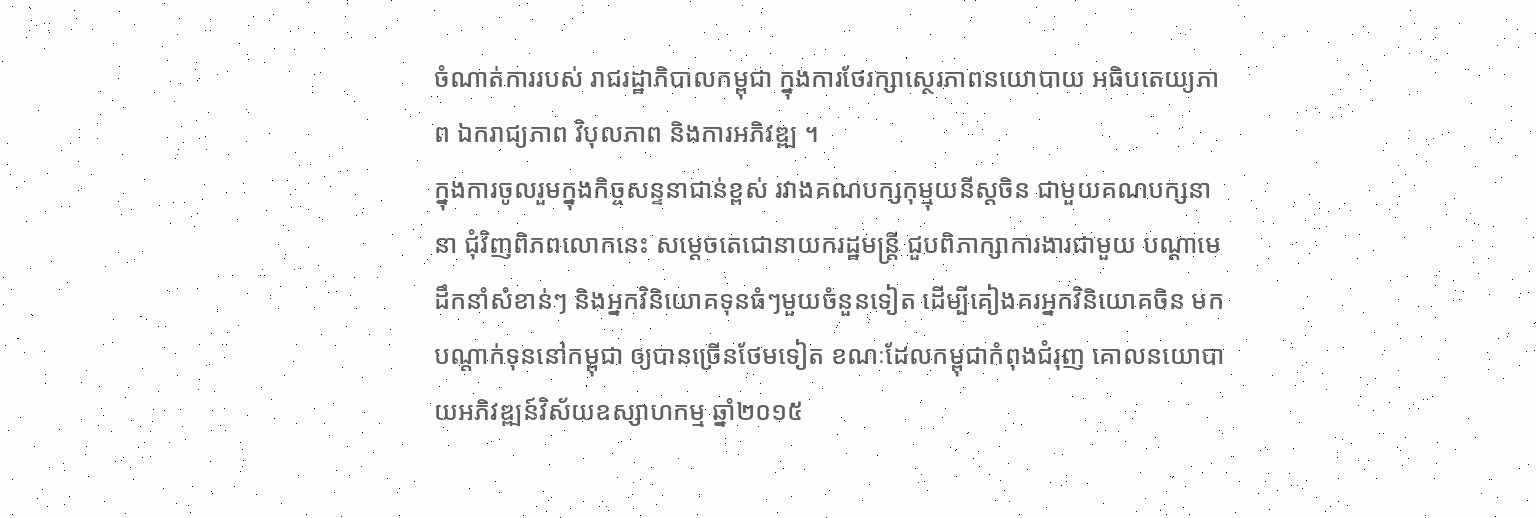ចំណាត់ការរបស់ រាជរដ្ឋាភិបាលកម្ពុជា ក្នុងការថែរក្សាស្ថេរភាពនយោបាយ អធិបតេយ្យភាព ឯករាជ្យភាព វិបុលភាព និងការអភិវឌ្ឍ ។
ក្នុងការចូលរួមក្នុងកិច្ចសន្ទនាជាន់ខ្ពស់ រវាងគណបក្សកុម្មុយនីស្តចិន ជាមួយគណបក្សនានា ជុំវិញពិភពលោកនេះ សម្តេចតេជោនាយករដ្ឋមន្ត្រី ជួបពិភាក្សាការងារជាមួយ បណ្តាមេដឹកនាំសំខាន់ៗ និងអ្នកវិនិយោគទុនធំៗមួយចំនួនទៀត ដើម្បីគៀងគរអ្នកវិនិយោគចិន មកបណ្តាក់ទុននៅកម្ពុជា ឲ្យបានច្រើនថែមទៀត ខណៈដែលកម្ពុជាកំពុងជំរុញ គោលនយោបាយអភិវឌ្ឍន៍វិស័យឧស្សាហកម្ម ឆ្នាំ២០១៥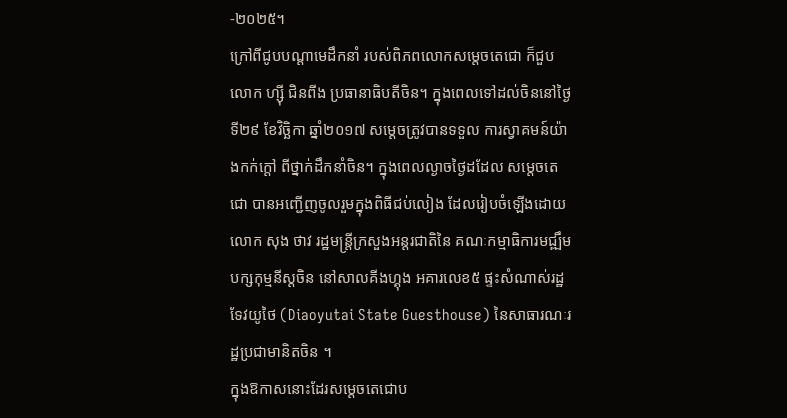-២០២៥។
ក្រៅពីជូបបណ្តាមេដឹកនាំ របស់ពិភពលោកសម្តេចតេជោ ក៏ជួប លោក ហ្ស៊ី ជិនពីង ប្រធានាធិបតីចិន។ ក្នុងពេលទៅដល់ចិននៅថ្ងៃទី២៩ ខែវិច្ឆិកា ឆ្នាំ២០១៧ សម្តេចត្រូវបានទទួល ការស្វាគមន៍យ៉ាងកក់ក្តៅ ពីថ្នាក់ដឹកនាំចិន។ ក្នុងពេលល្ងាចថ្ងៃដដែល សម្តេចតេជោ បានអញ្ជើញចូលរួមក្នុងពិធីជប់លៀង ដែលរៀបចំឡើងដោយ លោក សុង ថាវ រដ្ឋមន្ត្រីក្រសួងអន្តរជាតិនៃ គណៈកម្មាធិការមជ្ឍឹមបក្សកុម្មនីស្តចិន នៅសាលគីងហ្គុង អគារលេខ៥ ផ្ទះសំណាស់រដ្ឋទែវយូថៃ (Diaoyutai State Guesthouse) នៃសាធារណៈរដ្ឋប្រជាមានិតចិន ។
ក្នុងឱកាសនោះដែរសម្ដេចតេជោប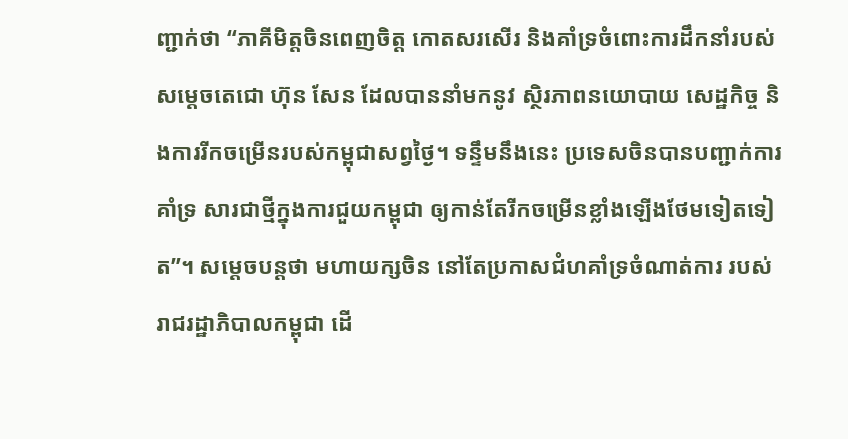ញ្ជាក់ថា “ភាគីមិត្តចិនពេញចិត្ត កោតសរសើរ និងគាំទ្រចំពោះការដឹកនាំរបស់ សម្ដេចតេជោ ហ៊ុន សែន ដែលបាននាំមកនូវ ស្ថិរភាពនយោបាយ សេដ្ឋកិច្ច និងការរីកចម្រើនរបស់កម្ពុជាសព្វថ្ងៃ។ ទន្ទឹមនឹងនេះ ប្រទេសចិនបានបញ្ជាក់ការគាំទ្រ សារជាថ្មីក្នុងការជួយកម្ពុជា ឲ្យកាន់តែរីកចម្រើនខ្លាំងឡើងថែមទៀតទៀត”។ សម្តេចបន្តថា មហាយក្សចិន នៅតែប្រកាសជំហគាំទ្រចំណាត់ការ របស់រាជរដ្ឋាភិបាលកម្ពុជា ដើ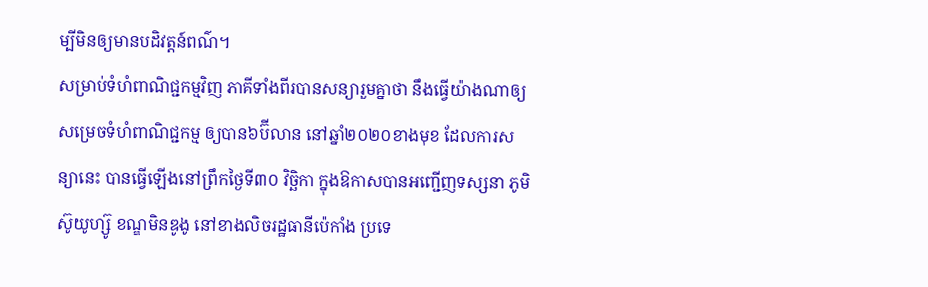ម្បីមិនឲ្យមានបដិវត្តន៍ពណ៌។
សម្រាប់ទំហំពាណិជ្ជកម្មវិញ ភាគីទាំងពីរបានសន្យារួមគ្នាថា នឹងធ្វើយ៉ាងណាឲ្យសម្រេចទំហំពាណិជ្ជកម្ម ឲ្យបាន៦ប៊ីលាន នៅឆ្នាំ២០២០ខាងមុខ ដែលការសន្យានេះ បានធ្វើឡើងនៅព្រឹកថ្ងៃទី៣០ វិច្ឆិកា ក្នុងឱកាសបានអញ្ជើញទស្សនា ភូមិស៊ូយូហ្ស៊ូ ខណ្ឌមិនឌូងូ នៅខាងលិចរដ្ឋធានីប៉េកាំង ប្រទេ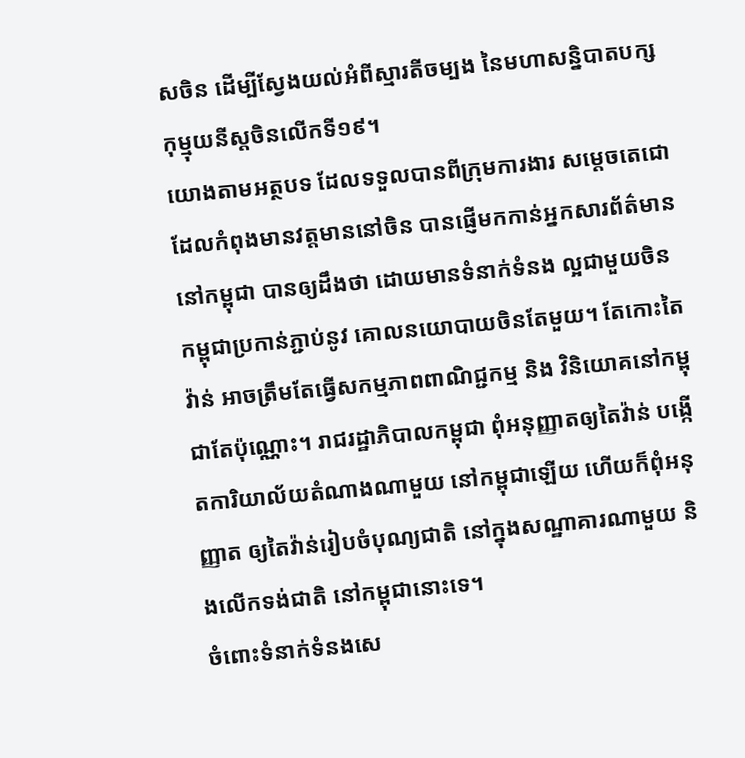សចិន ដើម្បីស្វែងយល់អំពីស្មារតីចម្បង នៃមហាសន្និបាតបក្សកុម្មុយនីស្តចិនលើកទី១៩។
យោងតាមអត្ថបទ ដែលទទួលបានពីក្រុមការងារ សម្តេចតេជោ ដែលកំពុងមានវត្តមាននៅចិន បានផ្ញើមកកាន់អ្នកសារព័ត៌មាន នៅកម្ពុជា បានឲ្យដឹងថា ដោយមានទំនាក់ទំនង ល្អជាមួយចិន កម្ពុជាប្រកាន់ភ្ជាប់នូវ គោលនយោបាយចិនតែមួយ។ តែកោះតៃវ៉ាន់ អាចត្រឹមតែធ្វើសកម្មភាពពាណិជ្ជកម្ម និង វិនិយោគនៅកម្ពុជាតែប៉ុណ្ណោះ។ រាជរដ្ឋាភិបាលកម្ពុជា ពុំអនុញ្ញាតឲ្យតៃវ៉ាន់ បង្កើតការិយាល័យតំណាងណាមួយ នៅកម្ពុជាឡើយ ហើយក៏ពុំអនុញ្ញាត ឲ្យតៃវ៉ាន់រៀបចំបុណ្យជាតិ នៅក្នុងសណ្ឋាគារណាមួយ និងលើកទង់ជាតិ នៅកម្ពុជានោះទេ។
ចំពោះទំនាក់ទំនងសេ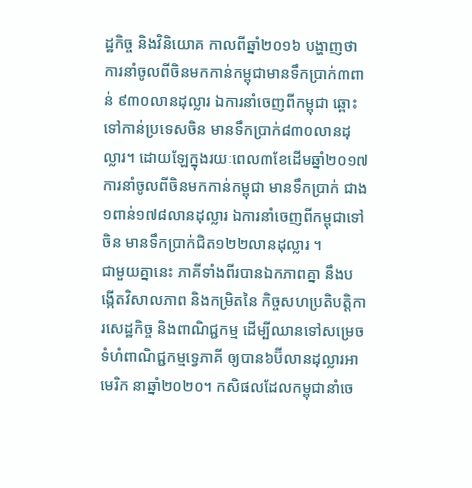ដ្ឋកិច្ច និងវិនិយោគ កាលពីឆ្នាំ២០១៦ បង្ហាញថា ការនាំចូលពីចិនមកកាន់កម្ពុជាមានទឹកប្រាក់៣ពាន់ ៩៣០លានដុល្លារ ឯការនាំចេញពីកម្ពុជា ឆ្ពោះទៅកាន់ប្រទេសចិន មានទឹកប្រាក់៨៣០លានដុល្លារ។ ដោយឡែក្នុងរយៈពេល៣ខែដើមឆ្នាំ២០១៧ ការនាំចូលពីចិនមកកាន់កម្ពុជា មានទឹកប្រាក់ ជាង១ពាន់១៧៨លានដុល្លារ ឯការនាំចេញពីកម្ពុជាទៅចិន មានទឹកប្រាក់ជិត១២២លានដុល្លារ ។
ជាមួយគ្នានេះ ភាគីទាំងពីរបានឯកភាពគ្នា នឹងបង្កើតវិសាលភាព និងកម្រិតនៃ កិច្ចសហប្រតិបត្តិការសេដ្ឋកិច្ច និងពាណិជ្ជកម្ម ដើម្បីឈានទៅសម្រេចទំហំពាណិជ្ជកម្មទ្វេភាគី ឲ្យបាន៦ប៊ីលានដុល្លារអាមេរិក នាឆ្នាំ២០២០។ កសិផលដែលកម្ពុជានាំចេ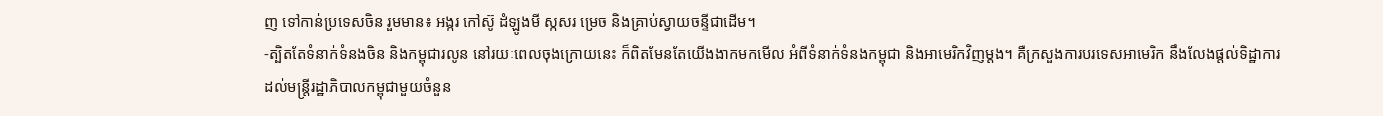ញ ទៅកាន់ប្រទេសចិន រួមមាន៖ អង្ករ កៅស៊ូ ដំឡូងមី ស្កសរ ម្រេច និងគ្រាប់ស្វាយចន្ទីជាដើម។
-ត្បិតតែទំនាក់ទំនងចិន និងកម្ពុជារលូន នៅរយៈពេលចុងក្រោយនេះ ក៏ពិតមែនតែយើងងាកមកមើល អំពីទំនាក់ទំនងកម្ពុជា និងអាមេរិកវិញម្ដង។ គឺក្រសួងការបរទេសអាមេរិក នឹងលែងផ្តល់ទិដ្ឋាការ ដល់មន្រ្តីរដ្ឋាភិបាលកម្ពុជាមួយចំនួន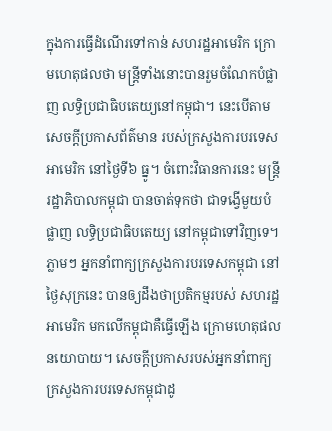ក្នុងការធ្វើដំណើរទៅកាន់ សហរដ្ឋអាមេរិក ក្រោមហេតុផលថា មន្រ្តីទាំងនោះបានរួមចំណែកបំផ្លាញ លទ្ធិប្រជាធិបតេយ្យនៅកម្ពុជា។ នេះបើតាមសេចក្តីប្រកាសព័ត៌មាន របស់ក្រសួងការបរទេសអាមេរិក នៅថ្ងៃទី៦ ធ្នូ។ ចំពោះវិធានការនេះ មន្រ្តីរដ្ឋាភិបាលកម្ពុជា បានចាត់ទុកថា ជាទង្វើមួយបំផ្លាញ លទ្ធិប្រជាធិបតេយ្យ នៅកម្ពុជាទៅវិញទេ។ ភ្លាមៗ អ្នកនាំពាក្យក្រសួងការបរទេសកម្ពុជា នៅថ្ងៃសុក្រនេះ បានឲ្យដឹងថាប្រតិកម្មរបស់ សហរដ្ឋអាមេរិក មកលើកម្ពុជាគឺធ្វើឡើង ក្រោមហេតុផលនយោបាយ។ សេចក្តីប្រកាសរបស់អ្នកនាំពាក្យ ក្រសួងការបរទេសកម្ពុជាដូ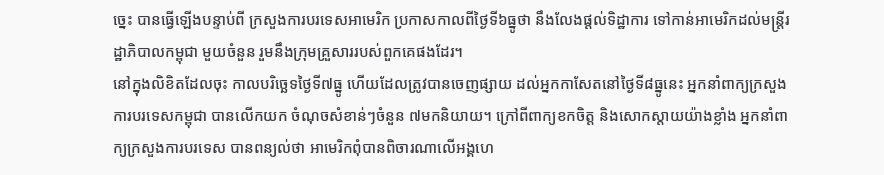ច្នេះ បានធ្វើឡើងបន្ទាប់ពី ក្រសួងការបរទេសអាមេរិក ប្រកាសកាលពីថ្ងៃទី៦ធ្នូថា នឹងលែងផ្តល់ទិដ្ឋាការ ទៅកាន់អាមេរិកដល់មន្ត្រីរដ្ឋាភិបាលកម្ពុជា មួយចំនួន រួមនឹងក្រុមគ្រួសាររបស់ពួកគេផងដែរ។
នៅក្នុងលិខិតដែលចុះ កាលបរិច្ឆេទថ្ងៃទី៧ធ្នូ ហើយដែលត្រូវបានចេញផ្សាយ ដល់អ្នកកាសែតនៅថ្ងៃទី៨ធ្នូនេះ អ្នកនាំពាក្យក្រសួងការបរទេសកម្ពុជា បានលើកយក ចំណុចសំខាន់ៗចំនួន ៧មកនិយាយ។ ក្រៅពីពាក្យខកចិត្ត និងសោកស្តាយយ៉ាងខ្លាំង អ្នកនាំពាក្យក្រសួងការបរទេស បានពន្យល់ថា អាមេរិកពុំបានពិចារណាលើអង្គហេ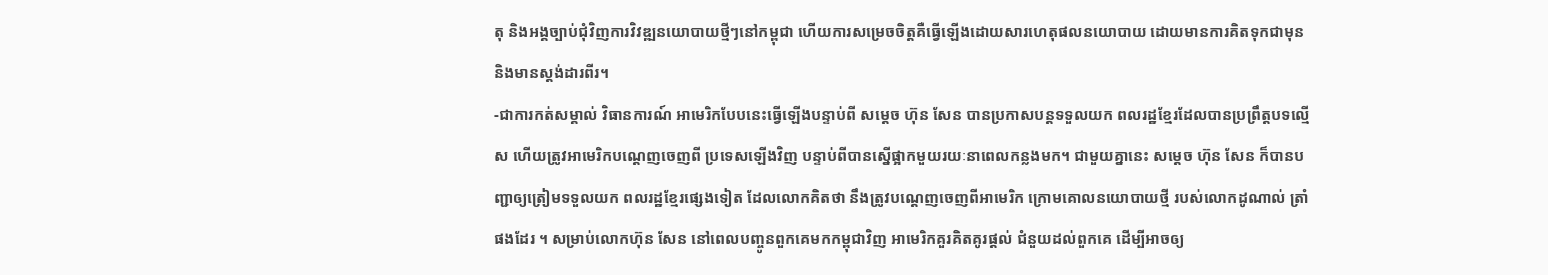តុ និងអង្គច្បាប់ជុំវិញការវិវឌ្ឍនយោបាយថ្មីៗនៅកម្ពុជា ហើយការសម្រេចចិត្តគឺធ្វើឡើងដោយសារហេតុផលនយោបាយ ដោយមានការគិតទុកជាមុន និងមានស្តង់ដារពីរ។
-ជាការកត់សម្គាល់ វិធានការណ៍ អាមេរិកបែបនេះធ្វើឡើងបន្ទាប់ពី សម្ដេច ហ៊ុន សែន បានប្រកាសបន្តទទួលយក ពលរដ្ឋខ្មែរដែលបានប្រព្រឹត្តបទល្មើស ហើយត្រូវអាមេរិកបណ្តេញចេញពី ប្រទេសឡើងវិញ បន្ទាប់ពីបានស្នើផ្អាកមួយរយៈនាពេលកន្លងមក។ ជាមួយគ្នានេះ សម្ដេច ហ៊ុន សែន ក៏បានបញ្ជាឲ្យត្រៀមទទួលយក ពលរដ្ឋខ្មែរផ្សេងទៀត ដែលលោកគិតថា នឹងត្រូវបណ្តេញចេញពីអាមេរិក ក្រោមគោលនយោបាយថ្មី របស់លោកដូណាល់ ត្រាំផងដែរ ។ សម្រាប់លោកហ៊ុន សែន នៅពេលបញ្ចូនពួកគេមកកម្ពុជាវិញ អាមេរិកគួរគិតគូរផ្តល់ ជំនួយដល់ពួកគេ ដើម្បីអាចឲ្យ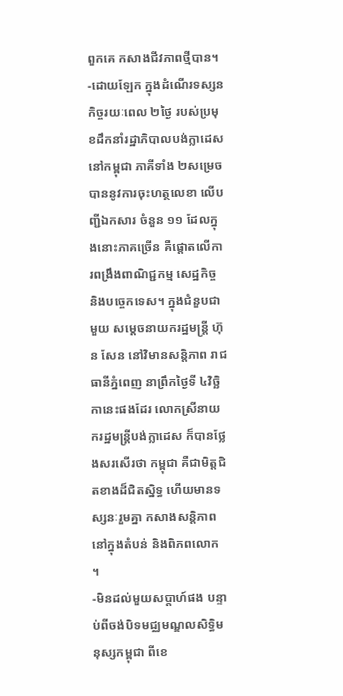ពួកគេ កសាងជីវភាពថ្មីបាន។
-ដោយឡែក ក្នុងដំណើរទស្សនកិច្ចរយៈពេល ២ថ្ងៃ របស់ប្រមុខដឹកនាំរដ្ឋាភិបាលបង់ក្លាដេស នៅកម្ពុជា ភាគីទាំង ២សម្រេចបាននូវការចុះហត្ថលេខា លើបញ្ជីឯកសារ ចំនួន ១១ ដែលក្នុងនោះភាគច្រើន គឺផ្តោតលើការពង្រឹងពាណិជ្ជកម្ម សេដ្ឋកិច្ច និងបច្ចេកទេស។ ក្នុងជំនួបជាមួយ សម្ដេចនាយករដ្ឋមន្ត្រី ហ៊ុន សែន នៅវិមានសន្តិភាព រាជធានីភ្នំពេញ នាព្រឹកថ្ងៃទី ៤វិច្ឆិកានេះផងដែរ លោកស្រីនាយករដ្ឋមន្ត្រីបង់ក្លាដេស ក៏បានថ្លែងសរសើរថា កម្ពុជា គឺជាមិត្តជិតខាងដ៏ជិតស្និទ្ធ ហើយមានទស្សនៈរួមគ្នា កសាងសន្តិភាព នៅក្នុងតំបន់ និងពិភពលោក ។
-មិនដល់មួយសប្តាហ៍ផង បន្ទាប់ពីចង់បិទមជ្ឈមណ្ឌលសិទ្ធិមនុស្សកម្ពុជា ពីខេ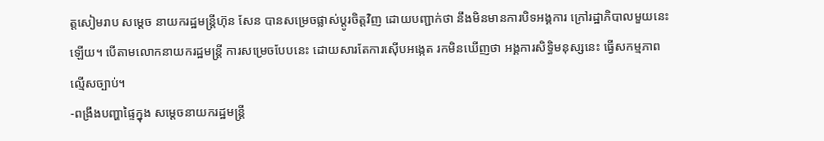ត្តសៀមរាប សម្ដេច នាយករដ្ឋមន្ត្រីហ៊ុន សែន បានសម្រេចផ្លាស់ប្តូរចិត្តវិញ ដោយបញ្ជាក់ថា នឹងមិនមានការបិទអង្គការ ក្រៅរដ្ឋាភិបាលមួយនេះឡើយ។ បើតាមលោកនាយករដ្ឋមន្ត្រី ការសម្រេចបែបនេះ ដោយសារតែការស៊ើបអង្កេត រកមិនឃើញថា អង្គការសិទ្ធិមនុស្សនេះ ធ្វើសកម្មភាពល្មើសច្បាប់។
-ពង្រឹងបញ្ហាផ្ទៃក្នុង សម្ដេចនាយករដ្ឋមន្រ្តី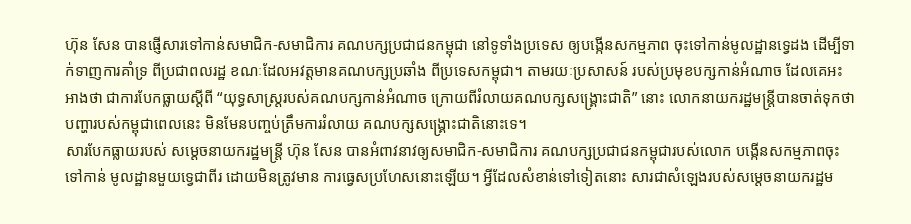ហ៊ុន សែន បានផ្ញើសារទៅកាន់សមាជិក-សមាជិការ គណបក្សប្រជាជនកម្ពុជា នៅទូទាំងប្រទេស ឲ្យបង្កើនសកម្មភាព ចុះទៅកាន់មូលដ្ឋានទ្វេដង ដើម្បីទាក់ទាញការគាំទ្រ ពីប្រជាពលរដ្ឋ ខណៈដែលអវត្តមានគណបក្សប្រឆាំង ពីប្រទេសកម្ពុជា។ តាមរយៈប្រសាសន៍ របស់ប្រមុខបក្សកាន់អំណាច ដែលគេអះអាងថា ជាការបែកធ្លាយស្តីពី “យុទ្ធសាស្រ្តរបស់គណបក្សកាន់អំណាច ក្រោយពីរំលាយគណបក្សសង្រ្គោះជាតិ” នោះ លោកនាយករដ្ឋមន្រ្តីបានចាត់ទុកថា បញ្ហារបស់កម្ពុជាពេលនេះ មិនមែនបញ្ចប់ត្រឹមការរំលាយ គណបក្សសង្រ្គោះជាតិនោះទេ។
សារបែកធ្លាយរបស់ សម្ដេចនាយករដ្ឋមន្រ្តី ហ៊ុន សែន បានអំពាវនាវឲ្យសមាជិក-សមាជិការ គណបក្សប្រជាជនកម្ពុជារបស់លោក បង្កើនសកម្មភាពចុះទៅកាន់ មូលដ្ឋានមួយទ្វេជាពីរ ដោយមិនត្រូវមាន ការធ្វេសប្រហែសនោះឡើយ។ អ្វីដែលសំខាន់ទៅទៀតនោះ សារជាសំឡេងរបស់សម្ដេចនាយករដ្ឋម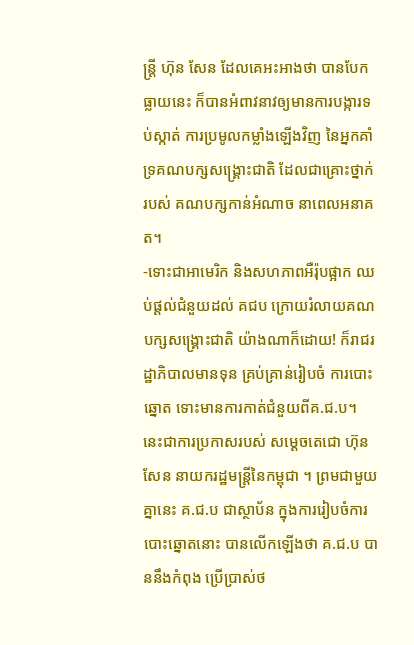ន្រ្តី ហ៊ុន សែន ដែលគេអះអាងថា បានបែកធ្លាយនេះ ក៏បានអំពាវនាវឲ្យមានការបង្ការទប់ស្កាត់ ការប្រមូលកម្លាំងឡើងវិញ នៃអ្នកគាំទ្រគណបក្សសង្រ្គោះជាតិ ដែលជាគ្រោះថ្នាក់របស់ គណបក្សកាន់អំណាច នាពេលអនាគត។
-ទោះជាអាមេរិក និងសហភាពអឺរ៉ុបផ្អាក ឈប់ផ្ដល់ជំនួយដល់ គជប ក្រោយរំលាយគណបក្សសង្គ្រោះជាតិ យ៉ាងណាក៏ដោយ! ក៏រាជរដ្ឋាភិបាលមានទុន គ្រប់គ្រាន់រៀបចំ ការបោះឆ្នោត ទោះមានការកាត់ជំនួយពីគ.ជ.ប។ នេះជាការប្រកាសរបស់ សម្ដេចតេជោ ហ៊ុន សែន នាយករដ្ឋមន្ត្រីនៃកម្ពុជា ។ ព្រមជាមួយគ្នានេះ គ.ជ.ប ជាស្ថាប័ន ក្នុងការរៀបចំការបោះឆ្នោតនោះ បានលើកឡើងថា គ.ជ.ប បាននឹងកំពុង ប្រើប្រាស់ថ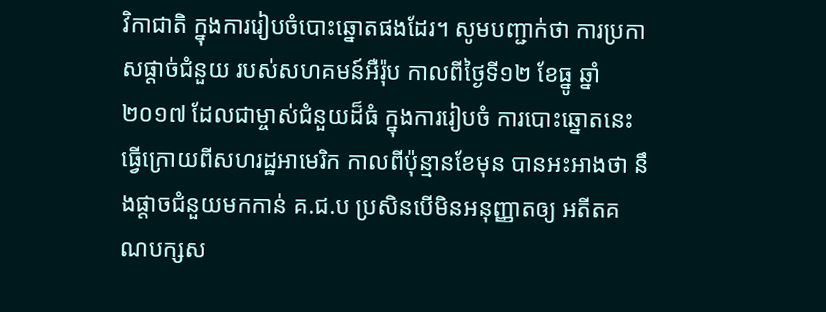វិកាជាតិ ក្នុងការរៀបចំបោះឆ្នោតផងដែរ។ សូមបញ្ជាក់ថា ការប្រកាសផ្តាច់ជំនួយ របស់សហគមន៍អឺរ៉ុប កាលពីថ្ងៃទី១២ ខែធ្នូ ឆ្នាំ២០១៧ ដែលជាម្ចាស់ជំនួយដ៏ធំ ក្នុងការរៀបចំ ការបោះឆ្នោតនេះ ធ្វើក្រោយពីសហរដ្ឋអាមេរិក កាលពីប៉ុន្មានខែមុន បានអះអាងថា នឹងផ្តាចជំនួយមកកាន់ គ.ជ.ប ប្រសិនបើមិនអនុញ្ញាតឲ្យ អតីតគណបក្សស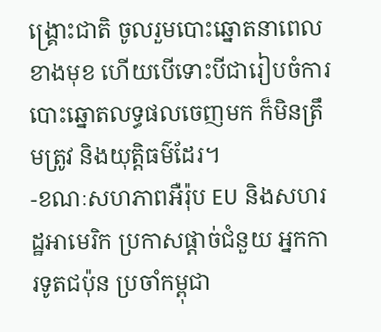ង្រ្គោះជាតិ ចូលរួមបោះឆ្នោតនាពេលខាងមុខ ហើយបើទោះបីជារៀបចំការបោះឆ្នោតលទ្ធផលចេញមក ក៏មិនត្រឹមត្រូវ និងយុត្តិធម៌ដែរ។
-ខណៈសហភាពអឺរ៉ុប EU និងសហរដ្ឋអាមេរិក ប្រកាសផ្តាច់ជំនួយ អ្នកការទូតជប៉ុន ប្រចាំកម្ពុជា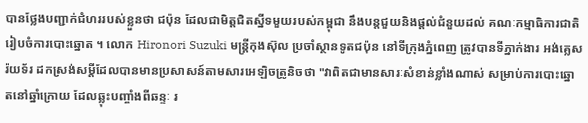បានថ្លែងបញ្ជាក់ជំហររបស់ខ្លួនថា ជប៉ុន ដែលជាមិត្តជិតស្នីទមួយរបស់កម្ពុជា នឹងបន្តជួយនិងផ្តល់ជំនួយដល់ គណៈកម្មាធិការជាតិរៀបចំការបោះឆ្នោត ។ លោក Hironori Suzuki មន្រ្តីកុងស៊ុល ប្រចាំស្ថានទូតជប៉ុន នៅទីក្រុងភ្នំពេញ ត្រូវបានទីភ្នាក់ងារ អង់គ្លេសរ៉យទ័រ ដកស្រង់សម្តីដែលបានមានប្រសាសន៍តាមសារអេឡិចត្រូនិចថា "វាពិតជាមានសារៈសំខាន់ខ្លាំងណាស់ សម្រាប់ការបោះឆ្នោតនៅឆ្នាំក្រោយ ដែលឆ្លុះបញ្ចាំងពីឆន្ទៈ រ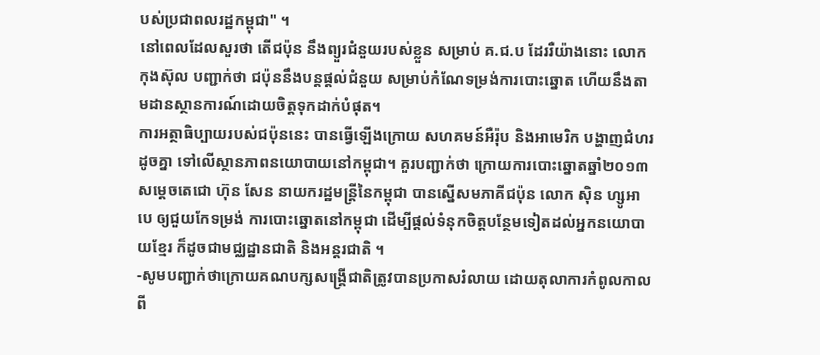បស់ប្រជាពលរដ្ឋកម្ពុជា" ។
នៅពេលដែលសួរថា តើជប៉ុន នឹងព្យួរជំនួយរបស់ខ្លួន សម្រាប់ គ.ជ.ប ដែររឺយ៉ាងនោះ លោកកុងស៊ុល បញ្ជាក់ថា ជប៉ុននឹងបន្តផ្តល់ជំនួយ សម្រាប់កំណែទម្រង់ការបោះឆ្នោត ហើយនឹងតាមដានស្ថានការណ៍ដោយចិត្តទុកដាក់បំផុត។
ការអត្ថាធិប្បាយរបស់ជប៉ុននេះ បានធ្វើឡើងក្រោយ សហគមន៍អឺរ៉ុប និងអាមេរិក បង្ហាញជំហរដូចគ្នា ទៅលើស្ថានភាពនយោបាយនៅកម្ពុជា។ គួរបញ្ជាក់ថា ក្រោយការបោះឆ្នោតឆ្នាំ២០១៣ សម្តេចតេជោ ហ៊ុន សែន នាយករដ្ឋមន្រ្តីនៃកម្ពុជា បានស្នើសមភាគីជប៉ុន លោក ស៊ិន ហ្សូអាបេ ឲ្យជួយកែទម្រង់ ការបោះឆ្នោតនៅកម្ពុជា ដើម្បីផ្តល់ទំនុកចិត្តបន្ថែមទៀតដល់អ្នកនយោបាយខ្មែរ ក៏ដូចជាមជ្ឈដ្ឋានជាតិ និងអន្តរជាតិ ។
-សូមបញ្ជាក់ថាក្រោយគណបក្សសង្គ្រើជាតិត្រូវបានប្រកាសរំលាយ ដោយតុលាការកំពូលកាលពី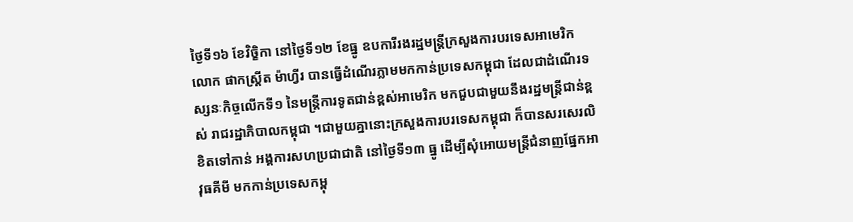ថ្ងៃទី១៦ ខែវិច្ខិកា នៅថ្ងៃទី១២ ខែធ្នូ ឧបការីរងរដ្ឋមន្រ្តីក្រសួងការបរទេសអាមេរិក លោក ផាកស្ដ្រីត ម៉ាហ្វីរ បានធ្វើដំណើរភ្លាមមកកាន់ប្រទេសកម្ពុជា ដែលជាដំណើរទស្សនៈកិច្ចលើកទី១ នៃមន្រ្តីការទូតជាន់ខ្ពស់អាមេរិក មកជួបជាមួយនឹងរដ្ឋមន្រ្តីជាន់ខ្ពស់ រាជរដ្ឋាភិបាលកម្ពុជា ។ជាមួយគ្នានោះក្រសួងការបរទេសកម្ពុជា ក៏បានសរសេរលិខិតទៅកាន់ អង្គការសហប្រជាជាតិ នៅថ្ងៃទី១៣ ធ្នូ ដើម្បីសុំអោយមន្រ្តីជំនាញផ្នែកអាវុធគីមី មកកាន់ប្រទេសកម្ពុ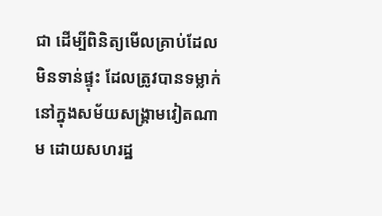ជា ដើម្បីពិនិត្យមើលគ្រាប់ដែលមិនទាន់ផ្ទុះ ដែលត្រូវបានទម្លាក់នៅក្នុងសម័យសង្គ្រាមវៀតណាម ដោយសហរដ្ឋ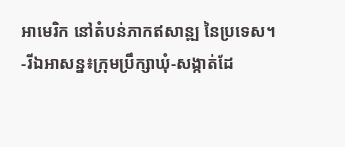អាមេរិក នៅតំបន់ភាកឥសាន្ឍ នៃប្រទេស។
-រីឯអាសន្ន៖ក្រុមប្រឹក្សាឃុំ-សង្កាត់ដែ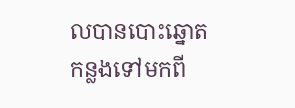លបានបោះឆ្នោតកន្លងទៅមកពី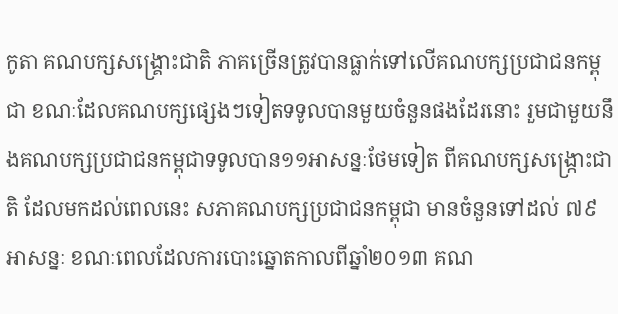កូតា គណបក្សសង្គ្រោះជាតិ ភាគច្រើនត្រូវបានធ្លាក់ទៅលើគណបក្សប្រជាជនកម្ពុជា ខណៈដែលគណបក្សផ្សេងៗទៀតទទូលបានមួយចំនួនផងដែរនោះ រួមជាមួយនឹងគណបក្សប្រជាជនកម្ពុជាទទូលបាន១១អាសន្នៈថែមទៀត ពីគណបក្សសង្ក្រោះជាតិ ដែលមកដល់ពេលនេះ សភាគណបក្សប្រជាជនកម្ពុជា មានចំនួនទៅដល់ ៧៩អាសន្នៈ ខណៈពេលដែលការបោះឆ្នោតកាលពីឆ្នាំ២០១៣ គណ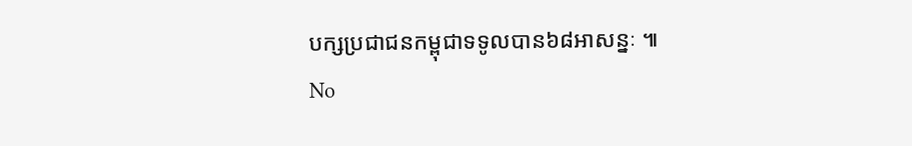បក្សប្រជាជនកម្ពុជាទទូលបាន៦៨អាសន្នៈ ៕
No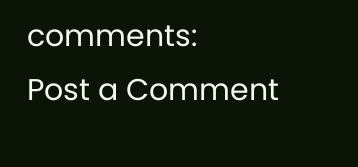comments:
Post a Comment